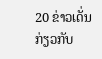20 ຂ່າວເດັ່ນ ກ່ຽວກັບ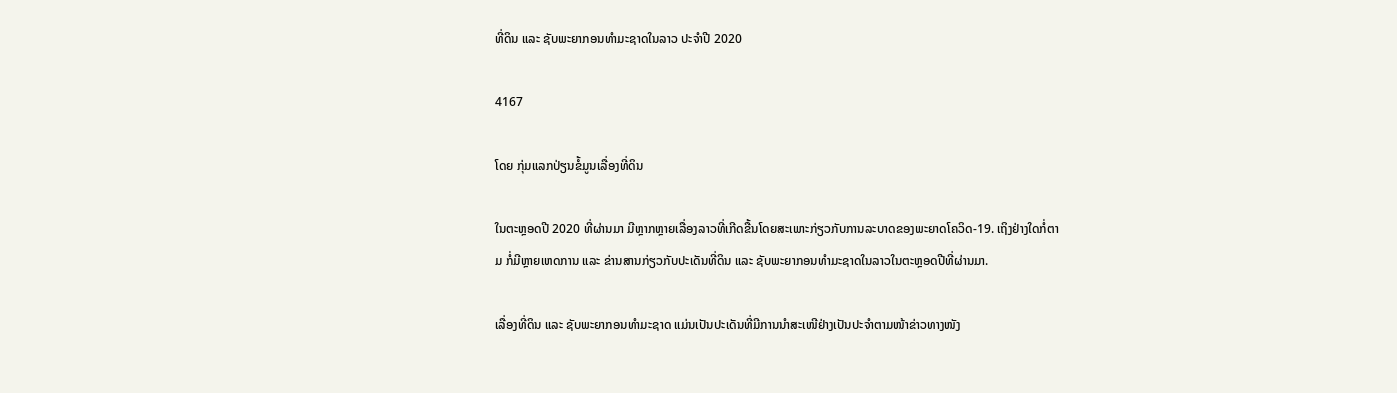ທີ່ດິນ ແລະ ຊັບພະຍາກອນທໍາມະຊາດໃນລາວ ປະຈໍາປີ 2020

4167

ໂດຍ ກຸ່ມແລກປ່ຽນຂໍ້ມູນເລື່ອງທີ່ດິນ

ໃນຕະຫຼອດປີ 2020 ທີ່ຜ່ານມາ ມີຫຼາກຫຼາຍເລື່ອງລາວທີ່ເກີດຂື້ນໂດຍສະເພາະກ່ຽວກັບການລະບາດຂອງພະຍາດໂຄວິດ-19. ເຖິງຢ່າງໃດກໍ່ຕາມ ກໍ່ມີຫຼາຍເຫດການ ແລະ ຂ່ານສານກ່ຽວກັບປະເດັນທີ່ດິນ ແລະ ຊັບພະຍາກອນທໍາມະຊາດໃນລາວໃນຕະຫຼອດປີທີ່ຜ່ານມາ.

ເລື່ອງທີ່ດິນ ແລະ ຊັບພະຍາກອນທໍາມະຊາດ ແມ່ນເປັນປະເດັນທີ່ມີການນໍາສະເໜີຢ່າງເປັນປະຈໍາຕາມໜ້າຂ່າວທາງໜັງ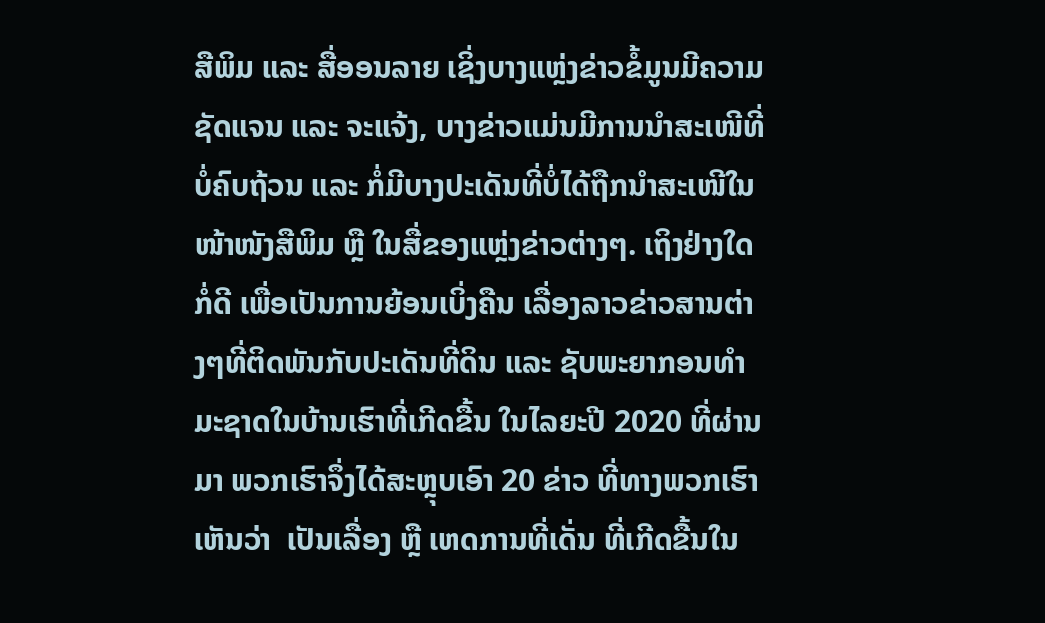ສືພິມ ແລະ ສື່ອອນລາຍ ເຊິ່ງບາງແຫຼ່ງຂ່າວຂໍ້ມູນມີຄວາມຊັດແຈນ ແລະ ຈະແຈ້ງ, ບາງຂ່າວແມ່ນມີການນໍາສະເໜີທີ່ບໍ່ຄົບຖ້ວນ ແລະ ກໍ່ມີບາງປະເດັນທີ່ບໍ່ໄດ້ຖືກນໍາສະເໜີໃນໜ້າໜັງສືພິມ ຫຼື ໃນສື່ຂອງແຫຼ່ງຂ່າວຕ່າງໆ. ເຖິງຢ່າງໃດກໍ່ດີ ເພື່ອເປັນການຍ້ອນເບິ່ງຄືນ ເລື່ອງລາວຂ່າວສານຕ່າງໆທີ່ຕິດພັນກັບປະເດັນທີ່ດິນ ແລະ ຊັບພະຍາກອນທໍາມະຊາດໃນບ້ານເຮົາທີ່ເກີດຂື້ນ ໃນໄລຍະປີ 2020 ທີ່ຜ່ານມາ ພວກເຮົາຈຶ່ງໄດ້ສະຫຼຸບເອົາ 20 ຂ່າວ ທີ່ທາງພວກເຮົາເຫັນວ່າ  ເປັນເລື່ອງ ຫຼື ເຫດການທີ່ເດັ່ນ ທີ່ເກີດຂື້ນໃນ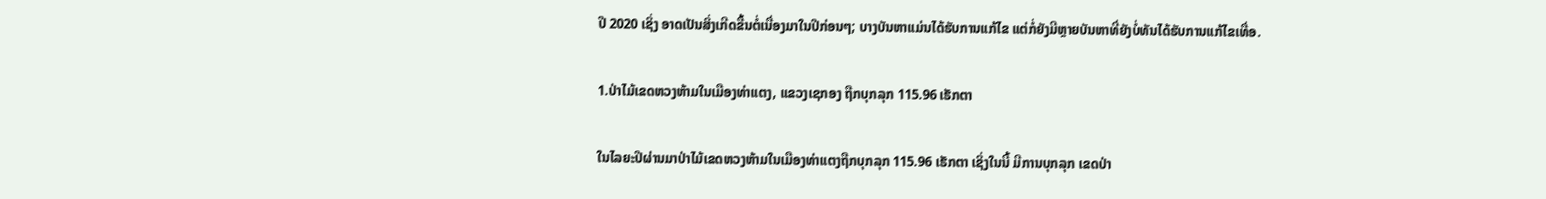ປີ 2020 ເຊິ່ງ ອາດເປັນສິ່ງເກີດຂື້ນຕໍ່ເນື່ອງມາໃນປີກ່ອນໆ; ບາງບັນຫາແມ່ນໄດ້ຮັບການແກ້ໄຂ ແຕ່ກໍ່ຍັງມີຫຼາຍບັນຫາທີ່ຍັງບໍ່ທັນໄດ້ຮັບການແກ້ໄຂເທື່ອ.

1.ປ່າໄມ້ເຂດຫວງຫ້າມໃນເມືອງທ່າແຕງ, ແຂວງເຊກອງ ຖືກບຸກລຸກ 115.96 ເຮັກຕາ

ໃນໄລຍະປີຜ່ານມາປ່າໄມ້ເຂດຫວງຫ້າມໃນເມືອງທ່າແຕງຖືກບຸກລຸກ 115.96 ເຮັກຕາ ເຊິ່ງໃນນີ້ ມີການບຸກລຸກ ເຂດປ່າ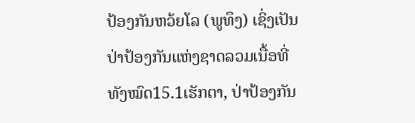ປ້ອງກັນຫວ້ຍໂລ (ພູທຶງ) ເຊິ່ງເປັນ ປ່າປ້ອງກັນແຫ່ງຊາດລວມເນື້ອທີ່ທັງໝົດ15.1ເຮັກຕາ, ປ່າປ້ອງກັນ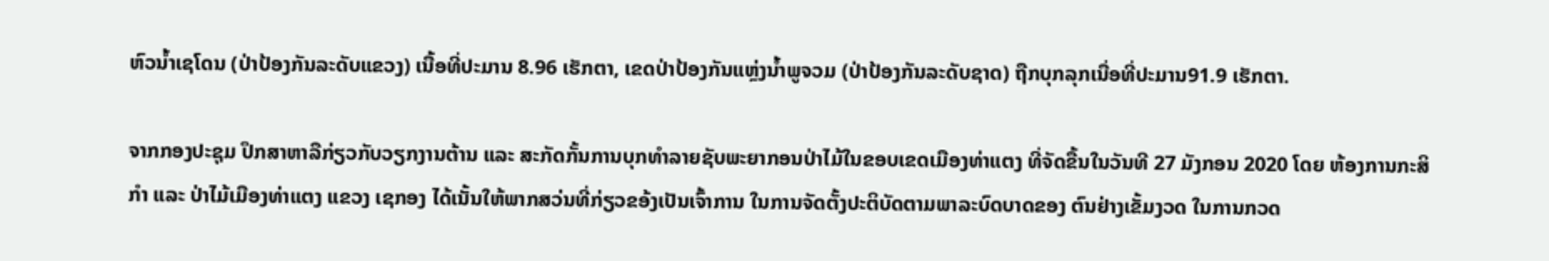ຫົວນ້ຳເຊໂດນ (ປ່າປ້ອງກັນລະດັບແຂວງ) ເນື້ອທີ່ປະມານ 8.96 ເຮັກຕາ, ເຂດປ່າປ້ອງກັນແຫຼ່ງນ້ຳພູຈວມ (ປ່າປ້ອງກັນລະດັບຊາດ) ຖືກບຸກລຸກເນື່ອທີ່ປະມານ91.9 ເຮັກຕາ.

ຈາກກອງປະຊຸມ ປຶກສາຫາລືກ່ຽວກັບວຽກງານຕ້ານ ແລະ ສະກັດກັ້ນການບຸກທຳລາຍຊັບພະຍາກອນປ່າໄມ້ໃນຂອບເຂດເມືອງທ່າແຕງ ທີ່ຈັດຂື້ນໃນວັນທີ 27 ມັງກອນ 2020 ໂດຍ ຫ້ອງການກະສິກຳ ແລະ ປ່າໄມ້ເມືອງທ່າແຕງ ແຂວງ ເຊກອງ ໄດ້ເນັ້ນໃຫ້ພາກສວ່ນທີ່ກ່ຽວຂອ້ງເປັນເຈົ້າການ ໃນການຈັດຕັ້ງປະຕິບັດຕາມພາລະບົດບາດຂອງ ຕົນຢ່າງເຂັ້ມງວດ ໃນການກວດ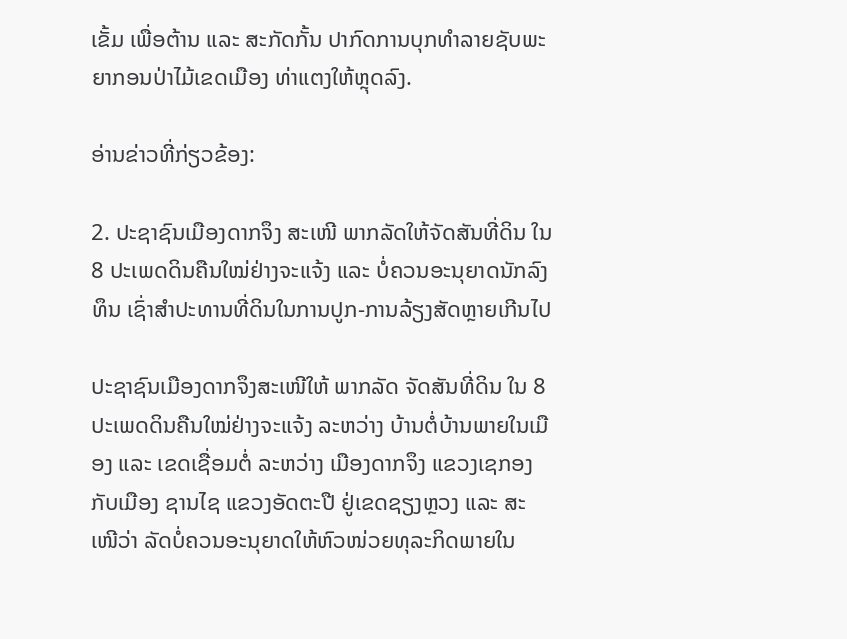ເຂັ້ມ ເພື່ອຕ້ານ ແລະ ສະກັດກັ້ນ ປາກົດການບຸກທຳລາຍຊັບພະຍາກອນປ່າໄມ້ເຂດເມືອງ ທ່າແຕງໃຫ້ຫຼຸດລົງ.

ອ່ານຂ່າວທີ່ກ່ຽວຂ້ອງ:

2. ປະຊາຊົນເມືອງດາກຈຶງ ສະເໜີ ພາກລັດໃຫ້ຈັດສັນທີ່ດິນ ໃນ 8 ປະເພດດິນຄືນໃໝ່ຢ່າງຈະແຈ້ງ ແລະ ບໍ່ຄວນອະນຸຍາດນັກລົງ ທຶນ ເຊົ່າສໍາປະທານທີ່ດິນໃນການປູກ-ການລ້ຽງສັດຫຼາຍເກີນໄປ

ປະຊາຊົນເມືອງດາກຈຶງສະເໜີໃຫ້ ພາກລັດ ຈັດສັນທີ່ດິນ ໃນ 8 ປະເພດດິນຄືນໃໝ່ຢ່າງຈະແຈ້ງ ລະຫວ່າງ ບ້ານຕໍ່ບ້ານພາຍໃນເມືອງ ແລະ ເຂດເຊື່ອມຕໍ່ ລະຫວ່າງ ເມືອງດາກຈຶງ ແຂວງເຊກອງ ກັບເມືອງ ຊານໄຊ ແຂວງອັດຕະປື ຢູ່ເຂດຊຽງຫຼວງ ແລະ ສະ   ເໜີວ່າ ລັດບໍ່ຄວນອະນຸຍາດໃຫ້ຫົວໜ່ວຍທຸລະກິດພາຍໃນ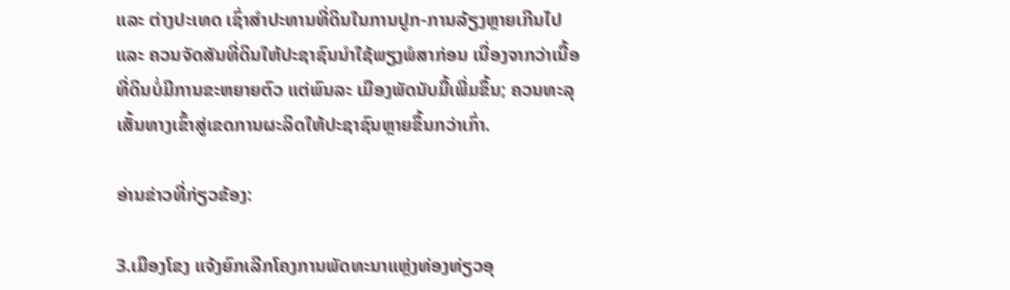ແລະ ຕ່າງປະເທດ ເຊົ່າສໍາປະທານທີ່ດິນໃນການປູກ-ການລ້ຽງຫຼາຍເກີນໄປ ແລະ ຄວນຈັດສັນທີ່ດິນໃຫ້ປະຊາຊົນນໍາໃຊ້ພຽງພໍສາກ່ອນ ເນື່ອງຈາກວ່າເນື້ອທີ່ດິນບໍ່ມີການຂະຫຍາຍຕົວ ແຕ່ພົນລະ ເມືອງພັດນັບມື້ເພີ່ມຂຶ້ນ; ຄວນທະລຸເສັ້ນທາງເຂົ້າສູ່ເຂດການຜະລິດໃຫ້ປະຊາຊົນຫຼາຍຂຶ້ນກວ່າເກົ່າ.

ອ່ານຂ່າວທີ່ກ່ຽວຂ້ອງ:

3.ເມືອງໂຂງ ແຈ້ງຍົກເລີກໂຄງການພັດທະນາແຫຼ່ງທ່ອງທ່ຽວອຸ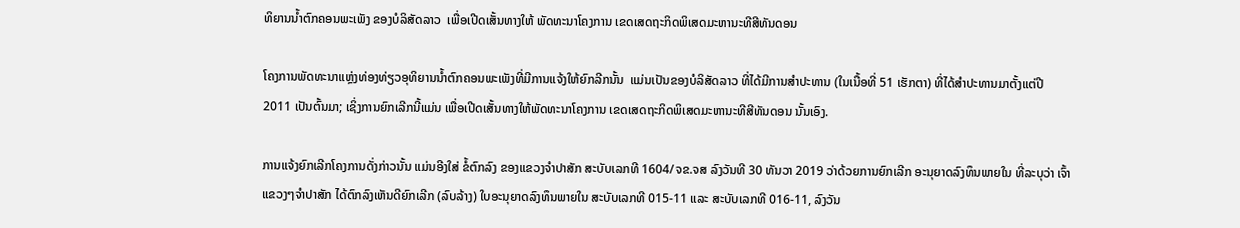ທິຍານນໍ້າຕົກຄອນພະເພັງ ຂອງບໍລິສັດລາວ  ເພື່ອເປີດເສັ້ນທາງໃຫ້ ພັດທະນາໂຄງການ ເຂດເສດຖະກິດພິເສດມະຫານະທີສີທັນດອນ

ໂຄງການພັດທະນາແຫຼ່ງທ່ອງທ່ຽວອຸທິຍານນໍ້າຕົກຄອນພະເພັງທີ່ມີການແຈ້ງໃຫ້ຍົກລີກນັ້ນ  ແມ່ນເປັນຂອງບໍລິສັດລາວ ທີ່ໄດ້ມີການສໍາປະທານ (ໃນເນື້ອທີ່ 51 ເຮັກຕາ) ທີ່ໄດ້ສໍາປະທານມາຕັ້ງແຕ່ປີ 2011 ເປັນຕົ້ນມາ; ເຊິ່ງການຍົກເລີກນີ້ແມ່ນ ເພື່ອເປີດເສັ້ນທາງໃຫ້ພັດທະນາໂຄງການ ເຂດເສດຖະກິດພິເສດມະຫານະທີສີທັນດອນ ນັ້ນເອົງ.

ການແຈ້ງຍົກເລີກໂຄງການດັ່ງກ່າວນັ້ນ ແມ່ນອີງໃສ່ ຂໍ້ຕົກລົງ ຂອງແຂວງຈໍາປາສັກ ສະບັບເລກທີ 1604/ຈຂ.ຈສ ລົງວັນທີ 30 ທັນວາ 2019 ວ່າດ້ວຍການຍົກເລີກ ອະນຸຍາດລົງທຶນພາຍໃນ ທີ່ລະບຸວ່າ ເຈົ້າແຂວງໆຈໍາປາສັກ ໄດ້ຕົກລົງເຫັນດີຍົກເລີກ (ລົບລ້າງ) ໃບອະນຸຍາດລົງທຶນພາຍໃນ ສະບັບເລກທີ 015-11 ແລະ ສະບັບເລກທີ 016-11, ລົງວັນ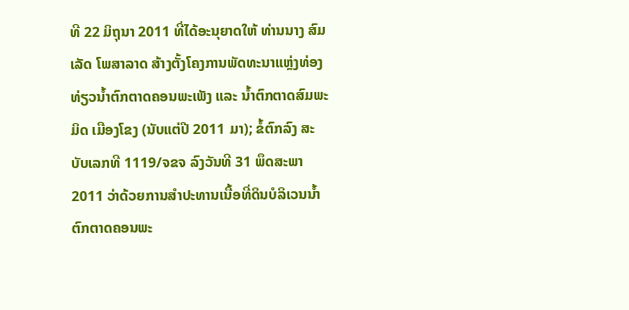ທີ 22 ມິຖຸນາ 2011 ທີ່ໄດ້ອະນຸຍາດໃຫ້ ທ່ານນາງ ສົມເລັດ ໂພສາລາດ ສ້າງຕັ້ງໂຄງການພັດທະນາແຫຼ່ງທ່ອງທ່ຽວນໍ້າຕົກຕາດຄອນພະເພັງ ແລະ ນໍ້າຕົກຕາດສົມພະມິດ ເມືອງໂຂງ (ນັບແຕ່ປີ 2011 ມາ); ຂໍ້ຕົກລົງ ສະບັບເລກທີ 1119/ຈຂຈ ລົງວັນທີ 31 ພຶດສະພາ 2011 ວ່າດ້ວຍການສໍາປະທານເນື້ອທີ່ດິນບໍລິເວນນໍ້າຕົກຕາດຄອນພະ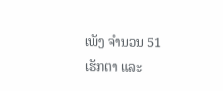ເພັງ ຈໍານວນ 51 ເຮັກຕາ ແລະ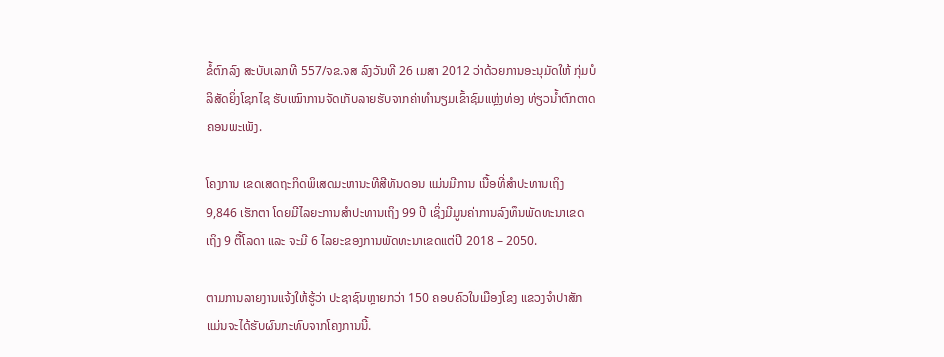ຂໍ້ຕົກລົງ ສະບັບເລກທີ 557/ຈຂ.ຈສ ລົງວັນທີ 26 ເມສາ 2012 ວ່າດ້ວຍການອະນຸມັດໃຫ້ ກຸ່ມບໍລິສັດຍິ່ງໂຊກໄຊ ຮັບເໝົາການຈັດເກັບລາຍຮັບຈາກຄ່າທໍານຽມເຂົ້າຊົມແຫຼ່ງທ່ອງ ທ່ຽວນໍ້າຕົກຕາດຄອນພະເພັງ.

ໂຄງການ ເຂດເສດຖະກິດພິເສດມະຫານະທີສີທັນດອນ ແມ່ນມີການ ເນື້ອທີ່ສໍາປະທານເຖິງ 9,846 ເຮັກຕາ ໂດຍມີໄລຍະການສໍາປະທານເຖິງ 99 ປີ ເຊິ່ງມີມູນຄ່າການລົງທຶນພັດທະນາເຂດ ເຖິງ 9 ຕື້ໂລດາ ແລະ ຈະມີ 6 ໄລຍະຂອງການພັດທະນາເຂດແຕ່ປີ 2018 – 2050.

ຕາມການລາຍງານແຈ້ງໃຫ້ຮູ້ວ່າ ປະຊາຊົນຫຼາຍກວ່າ 150 ຄອບຄົວໃນເມືອງໂຂງ ແຂວງຈໍາປາສັກ ແມ່ນຈະໄດ້ຮັບຜົນກະທົບຈາກໂຄງການນີ້.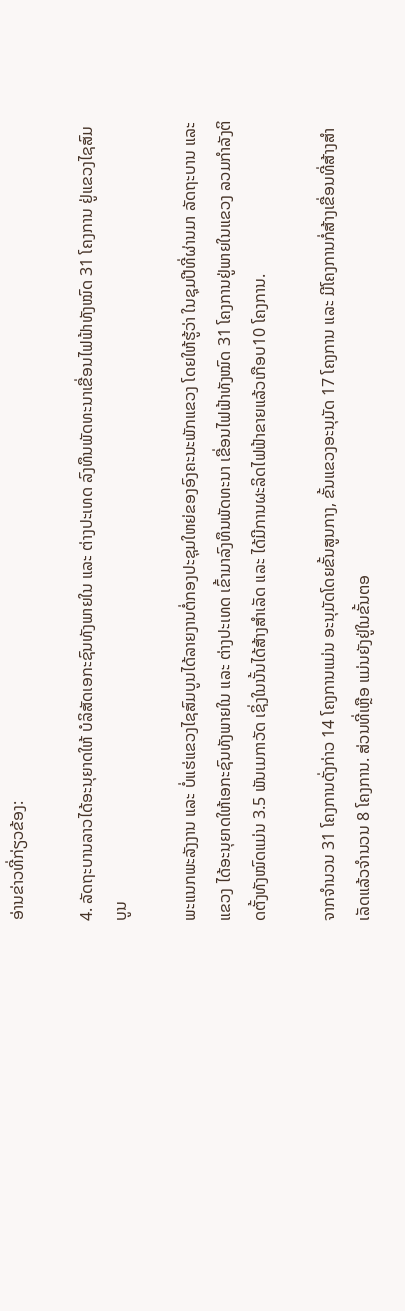ອ່ານຂ່າວທີ່ກ່ຽວຂ້ອງ:

4. ລັດຖະບານລາວໄດ້ອະນຸຍາດໃຫ້ ບໍລິສັດເອກະຊົນທັງພາຍໃນ ແລະ ຕ່າງປະເທດ ລົງທຶນພັດທະນາເຂື່ອນໄຟຟ້າທັງໝົດ 31 ໂຄງການ ຢູ່ແຂວງໄຊສົມບູນ

ພະແນກພະລັງງານ ແລະ ບໍ່ແຮ່ແຂວງໄຊສົມບູນໄດ້ລາຍງານຕໍ່ກອງປະຊຸມໃຫຍ່ຂອງອົງຄະນະພັກແຂວງ ໂດຍໃຫ້ຮູ້ວ່າ ໃນຊຸມປີທີ່ຜ່ານມາ ລັດຖະບານ ແລະ ແຂວງ ໄດ້ອະນຸຍາດໃຫ້ເອກະຊົນທັງພາຍໃນ ແລະ ຕ່າງປະເທດ ເຂົ້າມາລົງທຶນພັດທະນາ ເຂື່ອນໄຟຟ້າທັງໝົດ 31 ໂຄງການຢູ່ພາຍໃນແຂວງ ລວມກໍາລັງຕິດຕັ້ງທັງໝົດແມ່ນ 3.5 ພັນເມກາວັດ ເຊິ່ງໃນນັ້ນໄດ້ສ້າງສໍາເລັດ ແລະ ໄດ້ມີການຜະລິດໄຟຟ້າຂາຍແລ້ວເກືອບ10 ໂຄງການ.

ຈາກຈໍານວນ 31 ໂຄງການດັ່ງກ່າວ 14 ໂຄງການແມ່ນ ອະນຸມັດໂດຍຂັ້ນສູນກາງ, ຂັ້ນແຂວງອະນຸມັດ 17 ໂຄງການ ແລະ ມີໂຄງການກໍ່ສ້າງເຂື່ອນທີ່ສ້າງສໍາເລັດແລ້ວຈໍານວນ 8 ໂຄງການ. ສ່ວນທີ່ເຫຼືອ ແມ່ນຍັງຢູ່ໃນຂັ້ນຕອ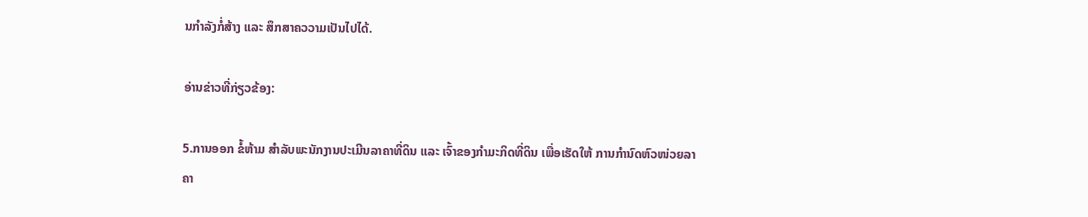ນກໍາລັງກໍ່ສ້າງ ແລະ ສຶກສາຄວວາມເປັນໄປໄດ້.

ອ່ານຂ່າວທີ່ກ່ຽວຂ້ອງ:

5.ການອອກ ຂໍ້ຫ້າມ ສຳລັບພະນັກງານປະເມີນລາຄາທີ່ດິນ ແລະ ເຈົ້າຂອງກໍາມະກິດທີ່ດິນ ເພື່ອເຮັດໃຫ້ ການກຳນົດຫົວໜ່ວຍລາຄາ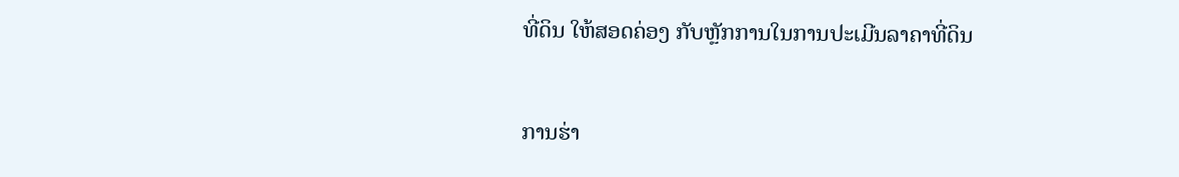ທີ່ດິນ ໃຫ້ສອດຄ່ອງ ກັບຫຼັກການໃນການປະເມີນລາຄາທີ່ດິນ

ການຮ່າ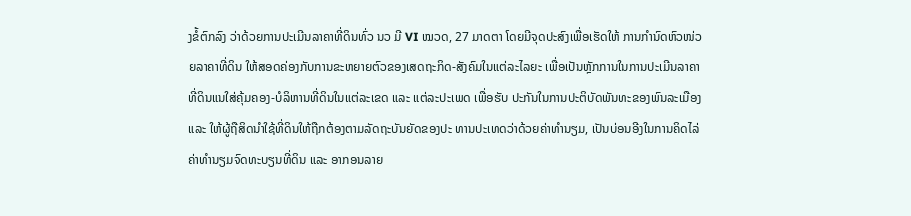ງຂໍ້ຕົກລົງ ວ່າດ້ວຍການປະເມີນລາຄາທີ່ດິນທົ່ວ ນວ ມີ VI ໝວດ, 27 ມາດຕາ ໂດຍມີຈຸດປະສົງເພື່ອເຮັດໃຫ້ ການກຳນົດຫົວໜ່ວຍລາຄາທີ່ດິນ ໃຫ້ສອດຄ່ອງກັບການຂະຫຍາຍຕົວຂອງເສດຖະກິດ-ສັງຄົມໃນແຕ່ລະໄລຍະ ເພື່ອເປັນຫຼັກການໃນການປະເມີນລາຄາທີ່ດິນແນໃສ່ຄຸ້ມຄອງ-ບໍລິຫານທີ່ດິນໃນແຕ່ລະເຂດ ແລະ ແຕ່ລະປະເພດ ເພື່ອຮັບ ປະກັນໃນການປະຕິບັດພັນທະຂອງພົນລະເມືອງ ແລະ ໃຫ້ຜູ້ຖືສິດນໍາໃຊ້ທີ່ດິນໃຫ້ຖືກຕ້ອງຕາມລັດຖະບັນຍັດຂອງປະ ທານປະເທດວ່າດ້ວຍຄ່າທຳນຽມ, ເປັນບ່ອນອີງໃນການຄິດໄລ່ຄ່າທຳນຽມຈົດທະບຽນທີ່ດິນ ແລະ ອາກອນລາຍ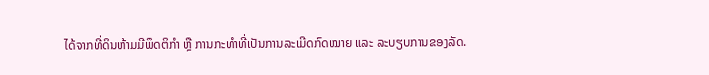ໄດ້ຈາກທີ່ດິນຫ້າມມີພຶດຕິກຳ ຫຼື ການກະທຳທີ່ເປັນການລະເມີດກົດໝາຍ ແລະ ລະບຽບການຂອງລັດ.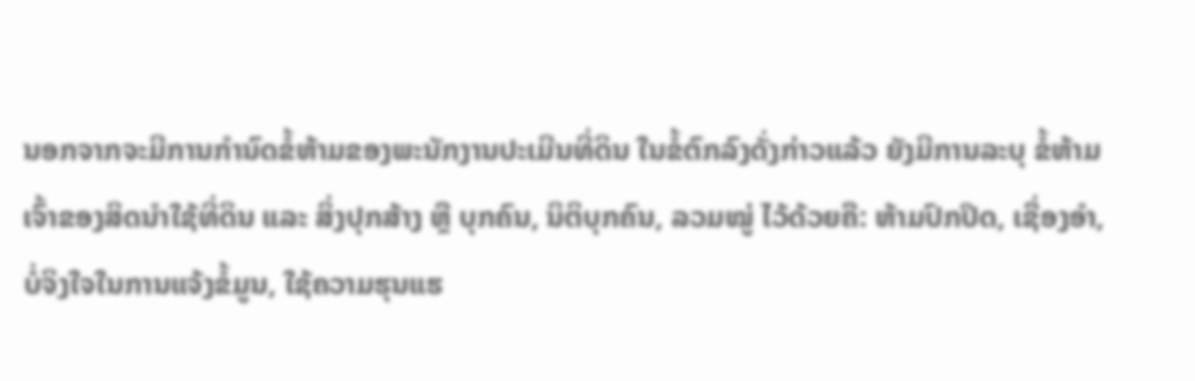ນອກຈາກຈະມີການກໍານົດຂໍ້ຫ້າມຂອງພະນັກງານປະເມີນທີ່ດິນ ໃນຂໍ້ຕົກລົງດັ່ງກ່າວແລ້ວ ຍັງມີການລະບຸ ຂໍ້ຫ້າມເຈົ້າຂອງສິດນຳໃຊ້ທີ່ດິນ ແລະ ສິ່ງປຸກສ້າງ ຫຼື ບຸກຄົນ, ນິຕິບຸກຄົນ, ລວມໝູ່ ໄວ້ດ້ວຍຄື: ຫ້າມປົກປິດ, ເຊື່ອງອຳ, ບໍ່ຈິງໃຈໃນການແຈ້ງຂໍ້ມູນ, ໃຊ້ຄວາມຮຸນແຮ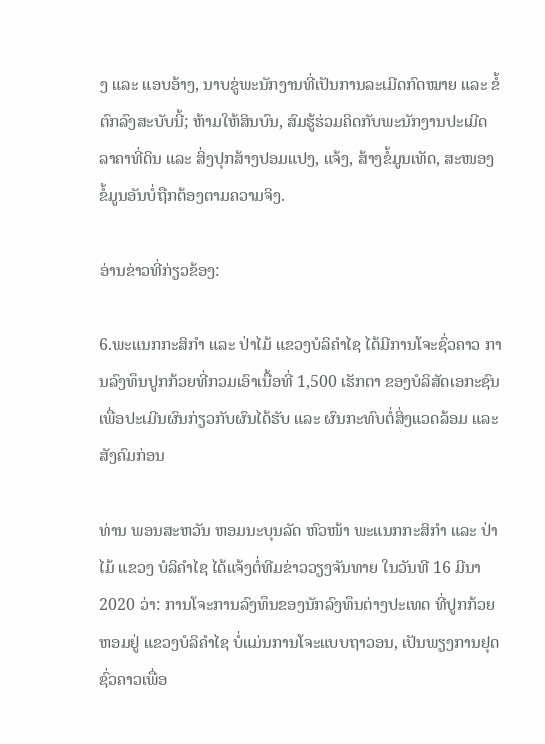ງ ແລະ ແອບອ້າງ, ນາບຂູ່ພະນັກງານທີ່ເປັນການລະເມີດກົດໝາຍ ແລະ ຂໍ້ຕົກລົງສະບັບນີ້; ຫ້າມໃຫ້ສິນບົນ, ສົມຮູ້ຮ່ວມຄິດກັບພະນັກງານປະເມີດລາຄາທີ່ດິນ ແລະ ສິ່ງປຸກສ້າງປອມແປງ, ແຈ້ງ, ສ້າງຂໍ້ມູນເທັດ, ສະໜອງຂໍ້ມູນອັນບໍ່ຖືກຕ້ອງຕາມຄວາມຈິງ.

ອ່ານຂ່າວທີ່ກ່ຽວຂ້ອງ:

6.ພະແນກກະສິກຳ ແລະ ປ່າໄມ້ ແຂວງບໍລິຄຳໄຊ ໄດ້ມີການໂຈະຊົ່ວຄາວ ການລົງທຶນປູກກ້ວຍທີ່ກວມເອົາເນື້ອທີ່ 1,500 ເຮັກຕາ ຂອງບໍລິສັດເອກະຊົນ ເພື່ອປະເມີນຜົນກ່ຽວກັບຜົນໄດ້ຮັບ ແລະ ຜົນກະທົບຕໍ່ສິ່ງແວດລ້ອມ ແລະ ສັງຄົມກ່ອນ

ທ່ານ ພອນສະຫວັນ ຫອມນະບຸນລັດ ຫົວໜ້າ ພະແນກກະສິກຳ ແລະ ປ່າໄມ້ ແຂວງ ບໍລິຄຳໄຊ ໄດ້ແຈ້ງຕໍ່ທີມຂ່າວວຽງຈັນທາຍ ໃນວັນທີ 16 ມີນາ 2020 ວ່າ: ການໂຈະການລົງທຶນຂອງນັກລົງທຶນຕ່າງປະເທດ ທີ່ປູກກ້ວຍຫອມຢູ່ ແຂວງບໍລິຄຳໄຊ ບໍ່ແມ່ນການໂຈະແບບຖາວອນ, ເປັນພຽງການຢຸດຊົ່ວຄາວເພື່ອ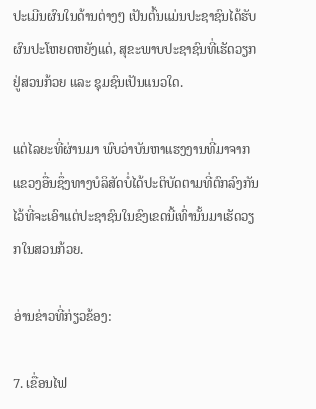ປະເມີນຜົນໃນດ້ານຕ່າງໆ ເປັນຕົ້ນແມ່ນປະຊາຊົນໄດ້ຮັບຜົນປະໂຫຍດຫຍັງແດ່, ສຸຂະພາບປະຊາຊົນທີ່ເຮັດວຽກຢູ່ສວນກ້ວຍ ແລະ ຊຸມຊົນເປັນແນວໃດ.

ແຕ່ໄລຍະທີ່ຜ່ານມາ ພົບວ່າບັນຫາແຮງງານທີ່ມາຈາກແຂວງອື່ນຊຶ່ງທາງບໍລິສັດບໍ່ໄດ້ປະຕິບັດຕາມທີ່ຕົກລົງກັນໄວ້ທີ່ຈະເອົາແຕ່ປະຊາຊົນໃນຂົງເຂດນີ້ເທົ່ານັ້ນມາເຮັດວຽກໃນສວນກ້ວຍ.

ອ່ານຂ່າວທີ່ກ່ຽວຂ້ອງ:

7. ເຂື່ອນໄຟ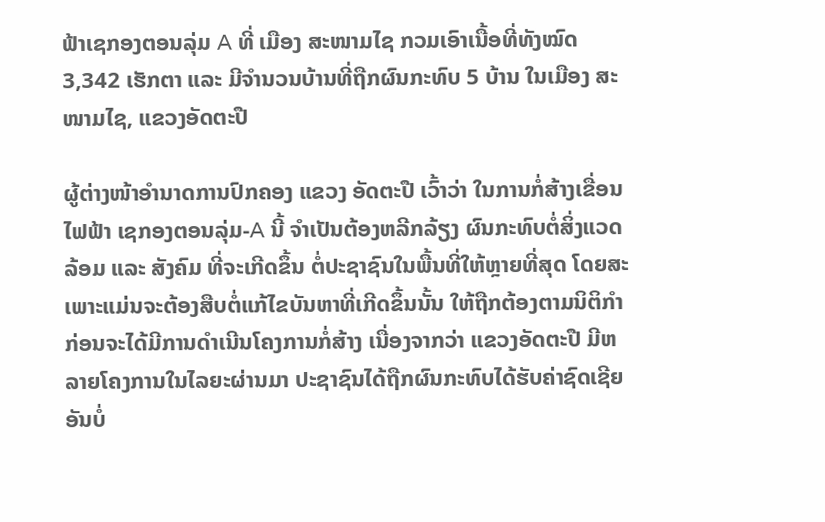ຟ້າເຊກອງຕອນລຸ່ມ A ທີ່ ເມືອງ ສະໜາມໄຊ ກວມເອົາເນື້ອທີ່ທັງໝົດ 3,342 ເຮັກຕາ ແລະ ມີຈຳນວນບ້ານທີ່ຖືກຜົນກະທົບ 5 ບ້ານ ໃນເມືອງ ສະໜາມໄຊ, ແຂວງອັດຕະປື

ຜູ້ຕ່າງໜ້າອໍານາດການປົກຄອງ ແຂວງ ອັດຕະປື ເວົ້າວ່າ ໃນການກໍ່ສ້າງເຂື່ອນໄຟຟ້າ ເຊກອງຕອນລຸ່ມ-A ນີ້ ຈໍາເປັນຕ້ອງຫລີກລ້ຽງ ຜົນກະທົບຕໍ່ສິ່ງແວດລ້ອມ ແລະ ສັງຄົມ ທີ່ຈະເກີດຂຶ້ນ ຕໍ່ປະຊາຊົນໃນພື້ນທີ່ໃຫ້ຫຼາຍທີ່ສຸດ ໂດຍສະ ເພາະແມ່ນຈະຕ້ອງສືບຕໍ່ແກ້ໄຂບັນຫາທີ່ເກີດຂຶ້ນນັ້ນ ໃຫ້ຖືກຕ້ອງຕາມນິຕິກຳ ກ່ອນຈະໄດ້ມີການດຳເນີນໂຄງການກໍ່ສ້າງ ເນື່ອງຈາກວ່າ ແຂວງອັດຕະປື ມີຫລາຍໂຄງການໃນໄລຍະຜ່ານມາ ປະຊາຊົນໄດ້ຖືກຜົນກະທົບໄດ້ຮັບຄ່າຊົດເຊີຍອັນບໍ່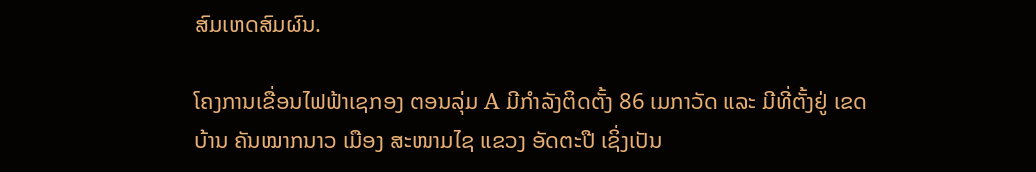ສົມເຫດສົມຜົນ.

ໂຄງການເຂື່ອນໄຟຟ້າເຊກອງ ຕອນລຸ່ມ A ມີກຳລັງຕິດຕັ້ງ 86 ເມກາວັດ ແລະ ມີທີ່ຕັ້ງຢູ່ ເຂດບ້ານ ຄັນໝາກນາວ ເມືອງ ສະໜາມໄຊ ແຂວງ ອັດຕະປື ເຊິ່ງເປັນ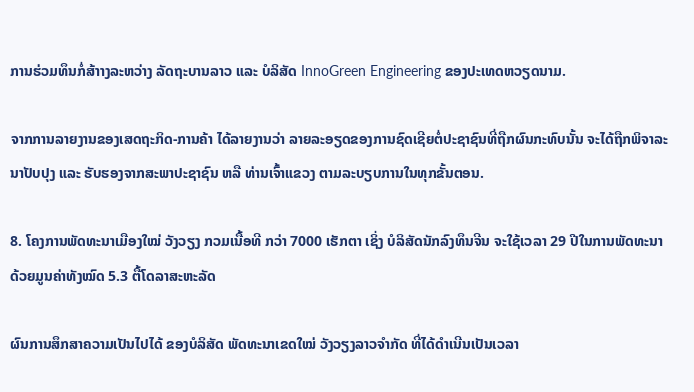ການຮ່ວມທຶນກໍ່ສ້າາງລະຫວ່າງ ລັດຖະບານລາວ ແລະ ບໍລິສັດ InnoGreen Engineering ຂອງປະເທດຫວຽດນາມ.

ຈາກການລາຍງານຂອງເສດຖະກິດ-ການຄ້າ ໄດ້ລາຍງານວ່າ ລາຍລະອຽດຂອງການຊົດເຊີຍຕໍ່ປະຊາຊົນທີ່ຖືກຜົນກະທົບນັ້ນ ຈະໄດ້ຖືກພິຈາລະນາປັບປຸງ ແລະ ຮັບຮອງຈາກສະພາປະຊາຊົນ ຫລື ທ່ານເຈົ້າແຂວງ ຕາມລະບຽບການໃນທຸກຂັ້ນຕອນ.

8. ໂຄງການພັດທະນາເມືອງໃໝ່ ວັງວຽງ ກວມເນື້ອທີ ກວ່າ 7000 ເຮັກຕາ ເຊິ່ງ ບໍລິສັດນັກລົງທຶນຈີນ ຈະໃຊ້ເວລາ 29 ປີໃນການພັດທະນາ ດ້ວຍມູນຄ່າທັງໝົດ 5.3 ຕື້ໂດລາສະຫະລັດ

ຜົນການສຶກສາຄວາມເປັນໄປໄດ້ ຂອງບໍລິສັດ ພັດທະນາເຂດໃໝ່ ວັງວຽງລາວຈຳກັດ ທີ່ໄດ້ດໍາເນີນເປັນເວລາ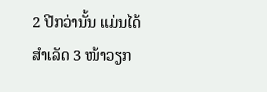2 ປີກວ່ານັ້ນ ແມ່ນໄດ້ສຳເລັດ 3 ໜ້າວຽກ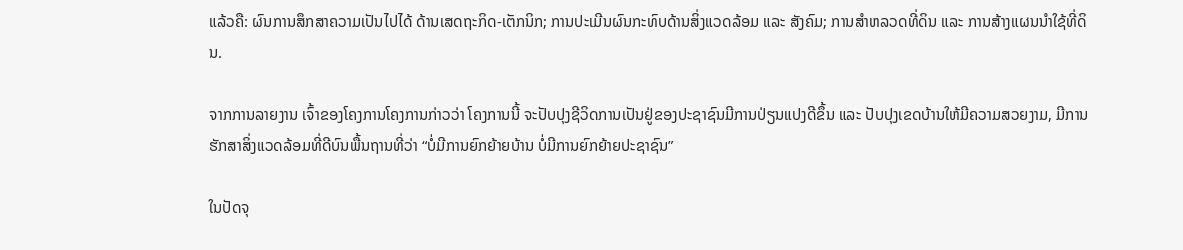ແລ້ວຄື: ຜົນການສຶກສາຄວາມເປັນໄປໄດ້ ດ້ານເສດຖະກິດ-ເຕັກນິກ; ການປະເມີນຜົນກະທົບດ້ານສິ່ງແວດລ້ອມ ແລະ ສັງຄົມ; ການສຳຫລວດທີ່ດິນ ແລະ ການສ້າງແຜນນຳໃຊ້ທີ່ດິນ.

ຈາກການລາຍງານ ເຈົ້າຂອງໂຄງການໂຄງການກ່າວວ່າ ໂຄງການນີ້ ຈະປັບປຸງຊີວິດການເປັນຢູ່ຂອງປະຊາຊົນມີການປ່ຽນແປງດີຂຶ້ນ ແລະ ປັບປຸງເຂດບ້ານໃຫ້ມີຄວາມສວຍງາມ, ມີການຮັກສາສິ່ງແວດລ້ອມທີ່ດີບົນພື້ນຖານທີ່ວ່າ “ບໍ່ມີການຍົກຍ້າຍບ້ານ ບໍ່ມີການຍົກຍ້າຍປະຊາຊົນ”

ໃນປັດຈຸ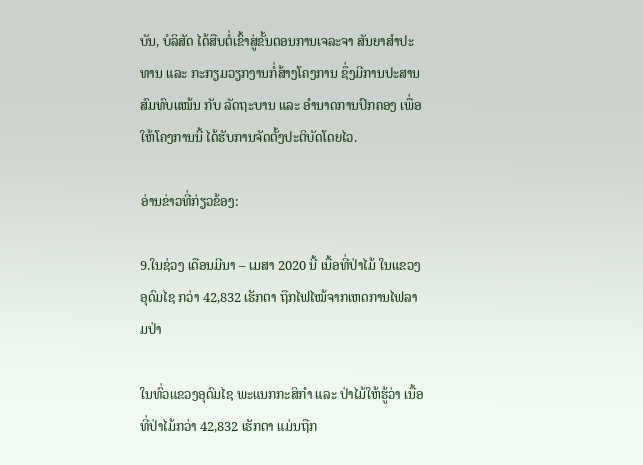ບັນ, ບໍລິສັດ ໄດ້ສືບຕໍ່ເຂົ້າສູ່ຂັ້ນຕອນການເຈລະຈາ ສັນຍາສຳປະທານ ແລະ ກະກຽມວຽກງານກໍ່ສ້າງໂຄງການ ຊຶ່ງມີການປະສານສົມທົບແໜ້ນ ກັບ ລັດຖະບານ ແລະ ອຳນາດການປົກຄອງ ເພື່ອໃຫ້ໂຄງການນີ້ ໄດ້ຮັບການຈັດຕັ້ງປະຕິບັດໂດຍໄວ.

ອ່ານຂ່າວທີ່ກ່ຽວຂ້ອງ:

9.ໃນຊ່ວງ ເດືອນມີນາ – ເມສາ 2020 ນີ້ ເນື້ອທີ່ປ່າໄມ້ ໃນແຂວງອຸດົມໄຊ ກວ່າ 42,832 ເຮັກຕາ ຖືກໄຟໄໝ້ຈາກເຫດການໄຟລາມປ່າ

ໃນທົ່ວແຂວງອຸດົມໄຊ ພະແນກກະສິກໍາ ແລະ ປ່າໄມ້ໃຫ້ຮູ້ວ່າ ເນື້ອທີ່ປ່າໄມ້ກວ່າ 42,832 ເຮັກຕາ ແມ່ນຖືກ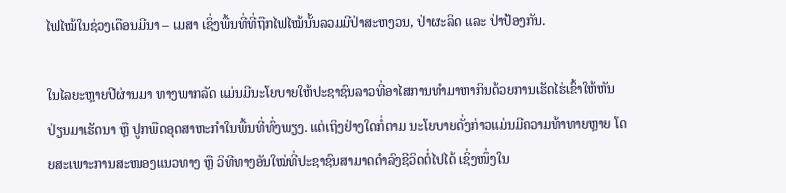ໄຟໄໝ້ໃນຊ່ວງເດືອນມີນາ – ເມສາ ເຊິ່ງພື້ນທີ່ທີ່ຖືກໄຟໄໝ້ນັ້ນລວມມີປ່າສະຫງວນ, ປ່າຜະລິດ ແລະ ປ່າປ້ອງກັນ.

ໃນໄລຍະຫຼາຍປີຜ່ານມາ ທາງພາກລັດ ແມ່ນມີນະໂຍບາຍໃຫ້ປະຊາຊົນລາວທີ່ອາໄສການທໍາມາຫາກິນດ້ວຍການເຮັດໄຮ່ເຂົ້າໃຫ້ຫັນປ່ຽນມາເຮັດນາ ຫຼື ປູກພືດອຸດສາຫະກໍາໃນພື້ນທີ່ທົ່ງພຽງ. ແຕ່ເຖິງຢ່າງໃດກໍ່ຕາມ ນະໂຍບາຍດັ່ງກ່າວແມ່ນມີຄວາມທ້າທາຍຫຼາຍ ໂດຍສະເພາະການສະໜອງແນວທາງ ຫຼື ວິທີທາງອັນໃໝ່ທີ່ປະຊາຊົນສາມາດດໍາລົງຊີວິດຕໍ່ໄປໄດ້ ເຊິ່ງໜຶ່ງໃນ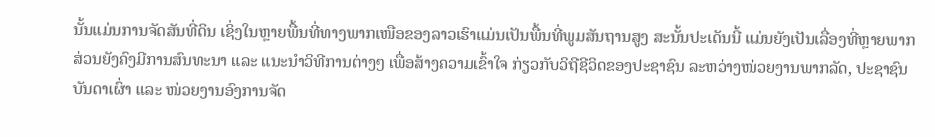ນັ້ນແມ່ນການຈັດສັນທີ່ດິນ ເຊິ່ງໃນຫຼາຍພື້ນທີ່ທາງພາກເໜືອຂອງລາວເຮົາແມ່ນເປັນພື້ນທີ່ພູມສັນຖານສູງ ສະນັ້ນປະເດັນນີ້ ແມ່ນຍັງເປັນເລື່ອງທີ່ຫຼາຍພາກສ່ວນຍັງຄົງມີການສົນທະນາ ແລະ ແນະນໍາວິທີການຕ່າງໆ ເພື່ອສ້າງຄວາມເຂົ້າໃຈ ກ່ຽວກັບວິຖີຊີວິດຂອງປະຊາຊົນ ລະຫວ່າງໜ່ວຍງານພາກລັດ, ປະຊາຊົນບັນດາເຜົ່າ ແລະ ໜ່ວຍງານອົງການຈັດ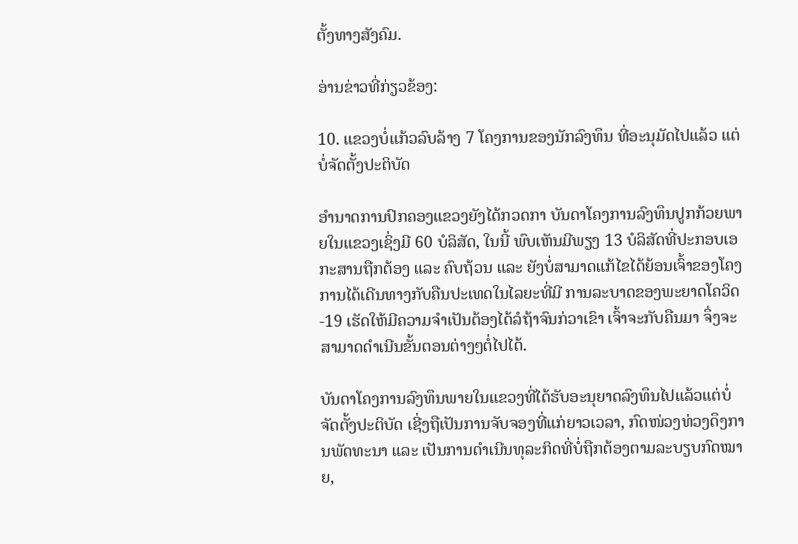ຕັ້ງທາງສັງຄົມ.

ອ່ານຂ່າວທີ່ກ່ຽວຂ້ອງ:

10. ແຂວງບໍ່ແກ້ວລົບລ້າງ 7 ໂຄງການຂອງນັກລົງທຶນ ທີ່ອະນຸມັດໄປແລ້ວ ແຕ່ບໍ່ຈັດຕັ້ງປະຕິບັດ

ອໍານາດການປົກຄອງແຂວງຍັງໄດ້ກວດກາ ບັນດາໂຄງການລົງທຶນປູກກ້ວຍພາຍໃນແຂວງເຊິ່ງມີ 60 ບໍລິສັດ, ໃນນີ້ ພົບເຫັນມີພຽງ 13 ບໍລິສັດທີ່ປະກອບເອກະສານຖືກຕ້ອງ ແລະ ຄົບຖ້ວນ ແລະ ຍັງບໍ່ສາມາດແກ້ໄຂໄດ້ຍ້ອນເຈົ້າຂອງໂຄງການໄດ້ເດີນທາງກັບຄືນປະເທດໃນໄລຍະທີ່ມີ ການລະບາດຂອງພະຍາດໂຄວິດ-19 ເຮັດໃຫ້ມີຄວາມຈໍາເປັນຕ້ອງໄດ້ລໍຖ້າຈົນກ່ວາເຂົາ ເຈົ້າຈະກັບຄືນມາ ຈຶ່ງຈະສາມາດດໍາເນີນຂັ້ນຕອນຕ່າງໆຕໍ່ໄປໄດ້.

ບັນດາໂຄງການລົງທຶນພາຍໃນແຂວງທີ່ໄດ້ຮັບອະນຸຍາດລົງທຶນໄປແລ້ວແຕ່ບໍ່ຈັດຕັ້ງປະຕິບັດ ເຊີ່ງຖືເປັນການຈັບຈອງທີ່ແກ່ຍາວເວລາ, ກົດໜ່ວງທ່ວງດຶງການພັດທະນາ ແລະ ເປັນການດໍາເນີນທຸລະກິດທີ່ບໍ່ຖືກຕ້ອງຕາມລະບຽບກົດໝາຍ,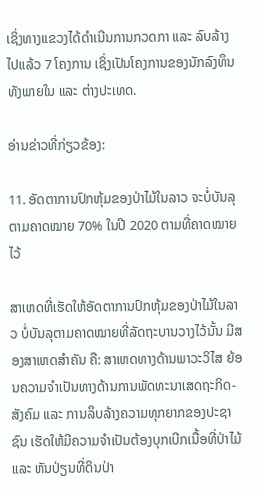ເຊິ່ງທາງແຂວງໄດ້ດໍາເນີນການກວດກາ ແລະ ລົບລ້າງໄປແລ້ວ 7 ໂຄງການ ເຊິ່ງເປັນໂຄງການຂອງນັກລົງທຶນທັງພາຍໃນ ແລະ ຕ່າງປະເທດ.

ອ່ານຂ່າວທີ່ກ່ຽວຂ້ອງ:

11. ອັດຕາການປົກຫຸ້ມຂອງປ່າໄມ້ໃນລາວ ຈະບໍ່ບັນລຸຕາມຄາດໝາຍ 70% ໃນປີ 2020 ຕາມທີ່ຄາດໝາຍໄວ້

ສາເຫດທີ່ເຮັດໃຫ້ອັດຕາການປົກຫຸ້ມຂອງປ່າໄມ້ໃນລາວ ບໍ່ບັນລຸຕາມຄາດໝາຍທີ່ລັດຖະບານວາງໄວ້ນັ້ນ ມີສອງສາເຫດສໍາຄັນ ຄື: ສາເຫດທາງດ້ານພາວະວິໄສ ຍ້ອນຄວາມຈໍາເປັນທາງດ້ານການພັດທະນາເສດຖະກິດ-ສັງຄົມ ແລະ ການລຶບລ້າງຄວາມທຸກຍາກຂອງປະຊາຊົນ ເຮັດໃຫ້ມີຄວາມຈໍາເປັນຕ້ອງບຸກເບີກເນື້ອທີ່ປ່າໄມ້ ແລະ ຫັນປ່ຽນທີ່ດິນປ່າ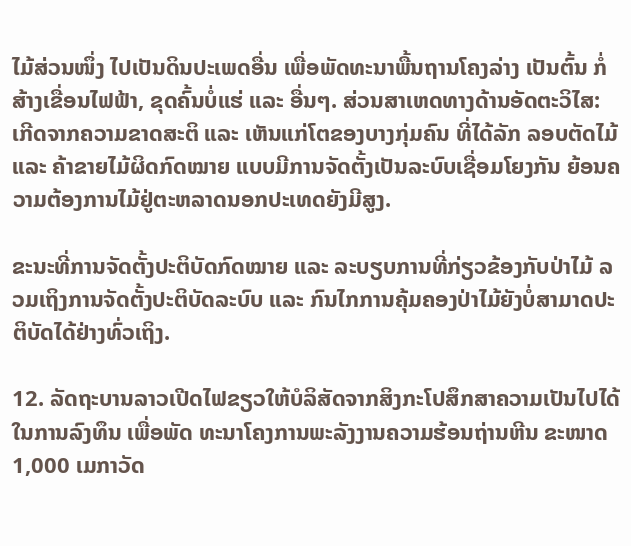ໄມ້ສ່ວນໜຶ່ງ ໄປເປັນດິນປະເພດອື່ນ ເພື່ອພັດທະນາພື້ນຖານໂຄງລ່າງ ເປັນຕົ້ນ ກໍ່ສ້າງເຂື່ອນໄຟຟ້າ, ຂຸດຄົ້ນບໍ່ແຮ່ ແລະ ອື່ນໆ. ສ່ວນສາເຫດທາງດ້ານອັດຕະວິໄສ: ເກີດຈາກຄວາມຂາດສະຕິ ແລະ ເຫັນແກ່ໂຕຂອງບາງກຸ່ມຄົນ ທີ່ໄດ້ລັກ ລອບຕັດໄມ້ ແລະ ຄ້າຂາຍໄມ້ຜິດກົດໝາຍ ແບບມີການຈັດຕັ້ງເປັນລະບົບເຊື່ອມໂຍງກັນ ຍ້ອນຄວາມຕ້ອງການໄມ້ຢູ່ຕະຫລາດນອກປະເທດຍັງມີສູງ.

ຂະນະທີ່ການຈັດຕັ້ງປະຕິບັດກົດໝາຍ ແລະ ລະບຽບການທີ່ກ່ຽວຂ້ອງກັບປ່າໄມ້ ລວມເຖິງການຈັດຕັ້ງປະຕິບັດລະບົບ ແລະ ກົນໄກການຄຸ້ມຄອງປ່າໄມ້ຍັງບໍ່ສາມາດປະຕິບັດໄດ້ຢ່າງທົ່ວເຖິງ.

12. ລັດຖະບານລາວເປີດໄຟຂຽວໃຫ້ບໍລິສັດຈາກສິງກະໂປສຶກສາຄວາມເປັນໄປໄດ້ໃນການລົງທຶນ ເພື່ອພັດ ທະນາໂຄງການພະລັງງານຄວາມຮ້ອນຖ່ານຫີນ ຂະໜາດ 1,000 ເມກາວັດ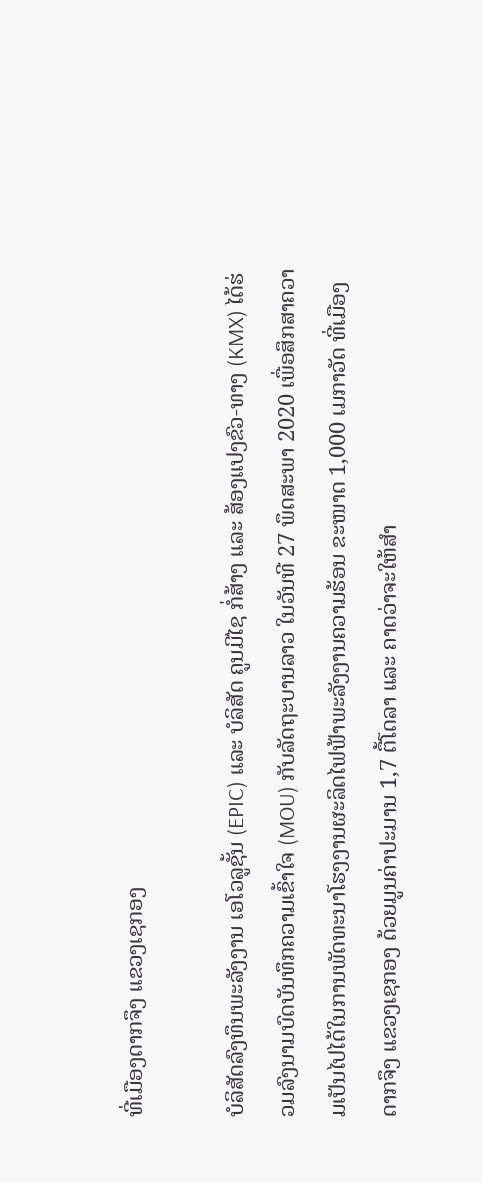ທີ່ເມືອງດາກຈຶງ ແຂວງເຊກອງ

ບໍລິສັດລົງທຶນພະລັງງານ ເອໂວລູຊັ້ນ (EPIC) ແລະ ບໍລິສັດ ຄູນມີໄຊ ກໍ່ສ້າງ ແລະ ສ້ອງແປງຂົວ-ທາງ (KMX) ໄດ້ຮ່ວມລົງນາມບົດບັນທຶກຄວາມເຂົ້າໃຈ (MOU) ກັບລັດຖະບານລາວ ໃນວັນທີ 27 ພຶດສະພາ 2020 ເພື່ອສຶກສາຄວາມເປັນໄປໄດ້ໃນການພັດທະນາໂຮງງານຜະລິດໄຟຟ້າພະລັງງານຄວາມຮ້ອນ ຂະໜາດ 1,000 ເມກາວັດ ທີ່ເມືອງດາກຈຶງ ແຂວງເຊກອງ ດ້ວຍມູນຄ່າປະມານ 1,7 ຕື້ໂດລາ ແລະ ຄາດວ່າຈະໃຫ້ສຳ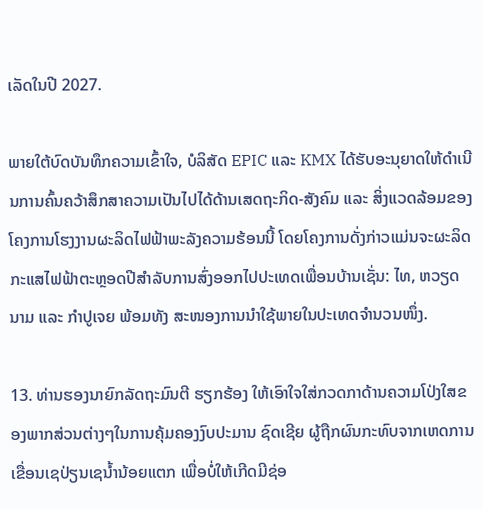ເລັດໃນປີ 2027.

ພາຍໃຕ້ບົດບັນທຶກຄວາມເຂົ້າໃຈ, ບໍລິສັດ EPIC ແລະ KMX ໄດ້ຮັບອະນຸຍາດໃຫ້ດຳເນີນການຄົ້ນຄວ້າສຶກສາຄວາມເປັນໄປໄດ້ດ້ານເສດຖະກິດ-ສັງຄົມ ແລະ ສິ່ງແວດລ້ອມຂອງໂຄງການໂຮງງານຜະລິດໄຟຟ້າພະລັງຄວາມຮ້ອນນີ້ ໂດຍໂຄງການດັ່ງກ່າວແມ່ນຈະຜະລິດກະແສໄຟຟ້າຕະຫຼອດປີສຳລັບການສົ່ງອອກໄປປະເທດເພື່ອນບ້ານເຊັ່ນ: ໄທ, ຫວຽດ ນາມ ແລະ ກຳປູເຈຍ ພ້ອມທັງ ສະໜອງການນຳໃຊ້ພາຍໃນປະເທດຈຳນວນໜຶ່ງ.

13. ທ່ານຮອງນາຍົກລັດຖະມົນຕີ ຮຽກຮ້ອງ ໃຫ້ເອົາໃຈໃສ່ກວດກາດ້ານຄວາມໂປ່ງໃສຂອງພາກສ່ວນຕ່າງໆໃນການຄຸ້ມຄອງງົບປະມານ ຊົດເຊີຍ ຜູ້ຖືກຜົນກະທົບຈາກເຫດການເຂື່ອນເຊປ່ຽນເຊນໍ້ານ້ອຍແຕກ ເພື່ອບໍ່ໃຫ້ເກີດມີຊ່ອ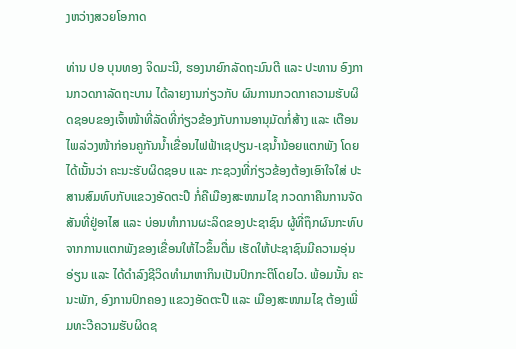ງຫວ່າງສວຍໂອກາດ

ທ່ານ ປອ ບຸນທອງ ຈິດມະນີ, ຮອງນາຍົກລັດຖະມົນຕີ ແລະ ປະທານ ອົງການກວດກາລັດຖະບານ ໄດ້ລາຍງານກ່ຽວກັບ ຜົນການກວດກາຄວາມຮັບຜິດຊອບຂອງເຈົ້າໜ້າທີ່ລັດທີ່ກ່ຽວຂ້ອງກັບການອານຸມັດກໍ່ສ້າງ ແລະ ເຕືອນໄພລ່ວງໜ້າກ່ອນຄູກັນນໍ້າເຂື່ອນໄຟຟ້າເຊປຽນ-ເຊນໍ້ານ້ອຍແຕກພັງ ໂດຍໄດ້ເນັ້ນວ່າ ຄະນະຮັບຜິດຊອບ ແລະ ກະຊວງທີ່ກ່ຽວຂ້ອງຕ້ອງເອົາໃຈໃສ່ ປະສານສົມທົບກັບແຂວງອັດຕະປື ກໍ່ຄືເມືອງສະໜາມໄຊ ກວດກາຄືນການຈັດສັນທີ່ຢູ່ອາໄສ ແລະ ບ່ອນທໍາການຜະລິດຂອງປະຊາຊົນ ຜູ້ທີ່ຖຶກຜົນກະທົບຈາກການແຕກພັງຂອງເຂື່ອນໃຫ້ໄວຂຶ້ນຕື່ມ ເຮັດໃຫ້ປະຊາຊົນມີຄວາມອຸ່ນອ່ຽນ ແລະ ໄດ້ດໍາລົງຊີວິດທໍາມາຫາກິນເປັນປົກກະຕິໂດຍໄວ. ພ້ອມນັ້ນ ຄະນະພັກ, ອົງການປົກຄອງ ແຂວງອັດຕະປື ແລະ ເມືອງສະໜາມໄຊ ຕ້ອງເພີ່ມທະວີຄວາມຮັບຜິດຊ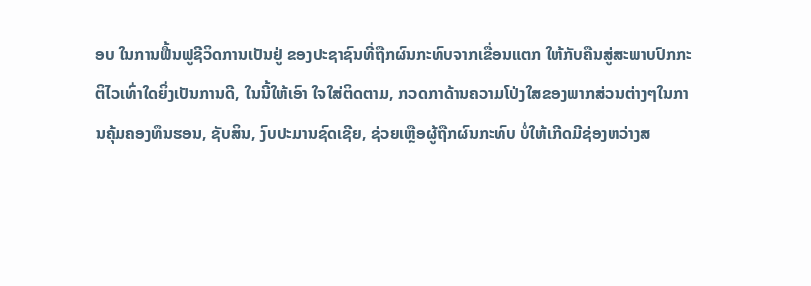ອບ ໃນການຟື້ນຟູຊີວິດການເປັນຢູ່ ຂອງປະຊາຊົນທີ່ຖືກຜົນກະທົບຈາກເຂື່ອນແຕກ ໃຫ້ກັບຄືນສູ່ສະພາບປົກກະຕິໄວເທົ່າໃດຍິ່ງເປັນການດີ, ໃນນີ້ໃຫ້ເອົາ ໃຈໃສ່ຕິດຕາມ, ກວດກາດ້ານຄວາມໂປ່ງໃສຂອງພາກສ່ວນຕ່າງໆໃນການຄຸ້ມຄອງທຶນຮອນ, ຊັບສິນ, ງົບປະມານຊົດເຊີຍ, ຊ່ວຍເຫຼືອຜູ້ຖືກຜົນກະທົບ ບໍ່ໃຫ້ເກີດມີຊ່ອງຫວ່າງສ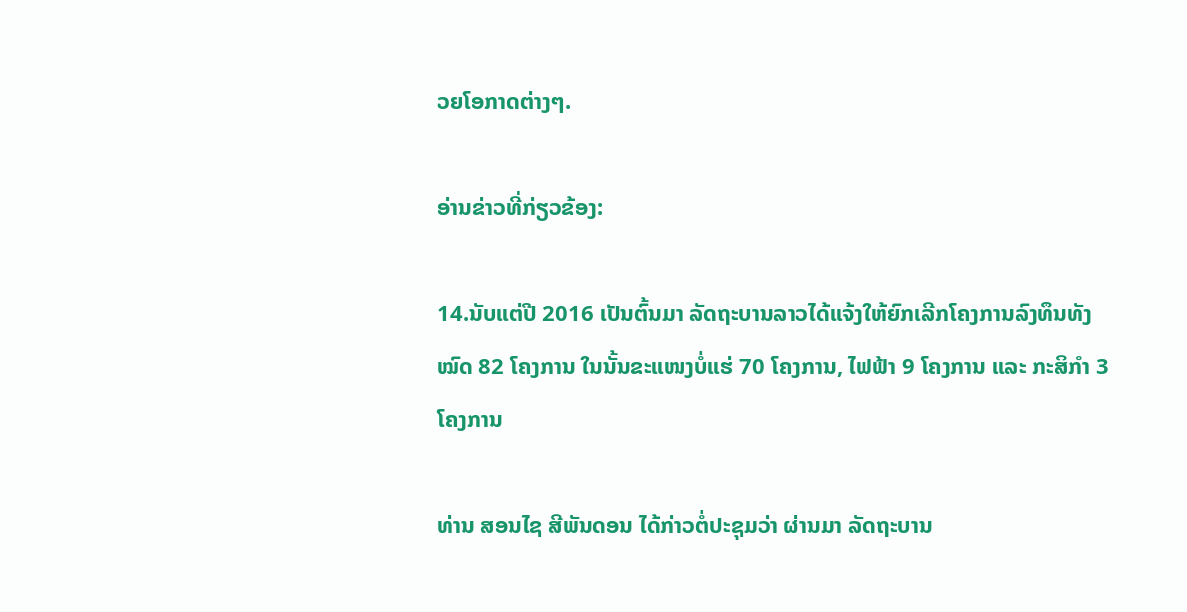ວຍໂອກາດຕ່າງໆ.

ອ່ານຂ່າວທີ່ກ່ຽວຂ້ອງ:

14.ນັບແຕ່ປີ 2016 ເປັນຕົ້ນມາ ລັດຖະບານລາວໄດ້ແຈ້ງໃຫ້ຍົກເລີກໂຄງການລົງທຶນທັງໝົດ 82 ໂຄງການ ໃນນັ້ນຂະແໜງບໍ່ແຮ່ 70 ໂຄງການ, ໄຟຟ້າ 9 ໂຄງການ ແລະ ກະສິກໍາ 3 ໂຄງການ

ທ່ານ ສອນໄຊ ສີພັນດອນ ໄດ້ກ່າວຕໍ່ປະຊຸມວ່າ ຜ່ານມາ ລັດຖະບານ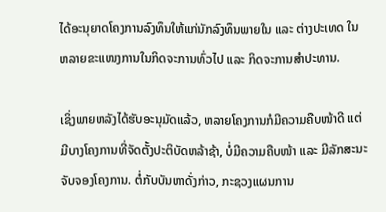ໄດ້ອະນຸຍາດໂຄງການລົງທຶນໃຫ້ແກ່ນັກລົງທຶນພາຍໃນ ແລະ ຕ່າງປະເທດ ໃນຫລາຍຂະແໜງການໃນກິດຈະການທົ່ວໄປ ແລະ ກິດຈະການສຳປະທານ.

ເຊິ່ງພາຍຫລັງໄດ້ຮັບອະນຸມັດແລ້ວ, ຫລາຍໂຄງການກໍມີຄວາມຄືບໜ້າດີ ແຕ່ມີບາງໂຄງການທີ່ຈັດຕັ້ງປະຕິບັດຫລ້າຊ້າ, ບໍ່ມີຄວາມຄືບໜ້າ ແລະ ມີລັກສະນະຈັບຈອງໂຄງການ. ຕໍ່ກັບບັນຫາດັ່ງກ່າວ, ກະຊວງແຜນການ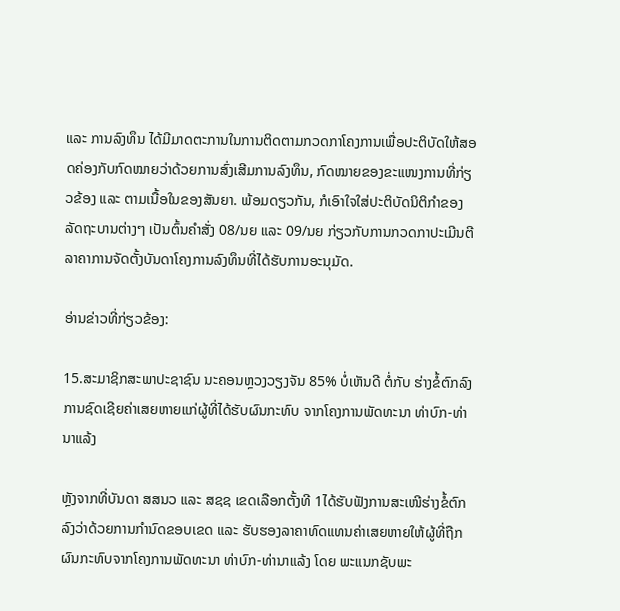ແລະ ການລົງທຶນ ໄດ້ມີມາດຕະການໃນການຕິດຕາມກວດກາໂຄງການເພື່ອປະຕິບັດໃຫ້ສອດຄ່ອງກັບກົດໝາຍວ່າດ້ວຍການສົ່ງເສີມການລົງທຶນ, ກົດໝາຍຂອງຂະແໜງການທີ່ກ່ຽວຂ້ອງ ແລະ ຕາມເນື້ອໃນຂອງສັນຍາ. ພ້ອມດຽວກັນ, ກໍເອົາໃຈໃສ່ປະຕິບັດນິຕິກຳຂອງລັດຖະບານຕ່າງໆ ເປັນຕົ້ນຄຳສັ່ງ 08/ນຍ ແລະ 09/ນຍ ກ່ຽວກັບການກວດກາປະເມີນຕີລາຄາການຈັດຕັ້ງບັນດາໂຄງການລົງທຶນທີ່ໄດ້ຮັບການອະນຸມັດ.

ອ່ານຂ່າວທີ່ກ່ຽວຂ້ອງ:

15.ສະມາຊິກສະພາປະຊາຊົນ ນະຄອນຫຼວງວຽງຈັນ 85% ບໍ່ເຫັນດີ ຕໍ່ກັບ ຮ່າງຂໍ້ຕົກລົງ ການຊົດເຊີຍຄ່າເສຍຫາຍແກ່ຜູ້ທີ່ໄດ້ຮັບຜົນກະທົບ ຈາກໂຄງການພັດທະນາ ທ່າບົກ-ທ່ານາແລ້ງ

ຫຼັງຈາກທີ່ບັນດາ ສສນວ ແລະ ສຊຊ ເຂດເລືອກຕັ້ງທີ 1ໄດ້ຮັບຟັງການສະເໜີຮ່າງຂໍ້ຕົກລົງວ່າດ້ວຍການກຳນົດຂອບເຂດ ແລະ ຮັບຮອງລາຄາທົດແທນຄ່າເສຍຫາຍໃຫ້ຜູ້ທີ່ຖືກຜົນກະທົບຈາກໂຄງການພັດທະນາ ທ່າບົກ-ທ່ານາແລ້ງ ໂດຍ ພະແນກຊັບພະ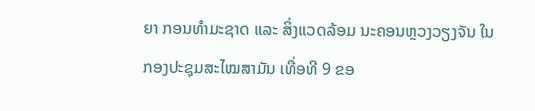ຍາ ກອນທຳມະຊາດ ແລະ ສິ່ງແວດລ້ອມ ນະຄອນຫຼວງວຽງຈັນ ໃນກອງປະຊຸມສະໄໝສາມັນ ເທື່ອທີ 9 ຂອ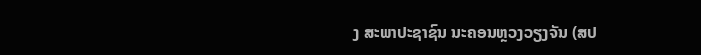ງ ສະພາປະຊາຊົນ ນະຄອນຫຼວງວຽງຈັນ (ສປ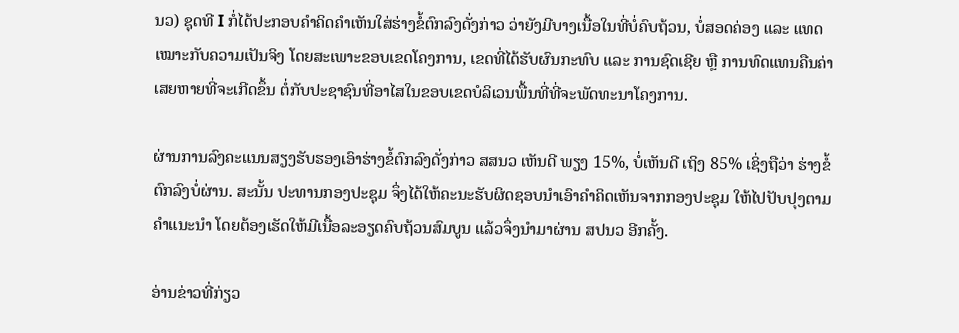ນວ) ຊຸດທີ I ກໍ່ໄດ້ປະກອບຄຳຄິດຄຳເຫັນໃສ່ຮ່າງຂໍ້ຕົກລົງດັ່ງກ່າວ ວ່າຍັງມີບາງເນື້ອໃນທີ່ບໍ່ຄົບຖ້ວນ, ບໍ່ສອດຄ່ອງ ແລະ ແທດເໝາະກັບຄວາມເປັນຈິງ ໂດຍສະເພາະຂອບເຂດໂຄງການ, ເຂດທີ່ໄດ້ຮັບຜົນກະທົບ ແລະ ການຊົດເຊີຍ ຫຼື ການທົດແທນຄືນຄ່າເສຍຫາຍທີ່ຈະເກີດຂຶ້ນ ຕໍ່ກັບປະຊາຊົນທີ່ອາໄສໃນຂອບເຂດບໍລິເວນພື້ນທີ່ທີ່ຈະພັດທະນາໂຄງການ.

ຜ່ານການລົງຄະແນນສຽງຮັບຮອງເອົາຮ່າງຂໍ້ຕົກລົງດັ່ງກ່າວ ສສນວ ເຫັນດີ ພຽງ 15%, ບໍ່ເຫັນດີ ເຖິງ 85% ເຊິ່ງຖືວ່າ ຮ່າງຂໍ້ຕົກລົງບໍ່ຜ່ານ. ສະນັ້ນ ປະທານກອງປະຊຸມ ຈຶ່ງໄດ້ໃຫ້ຄະນະຮັບຜິດຊອບນໍາເອົາຄໍາຄິດເຫັນຈາກກອງປະຊຸມ ໃຫ້ໄປປັບປຸງຕາມຄໍາແນະນໍາ ໂດຍຕ້ອງເຮັດໃຫ້ມີເນື້ອລະອຽດຄົບຖ້ວນສົມບູນ ແລ້ວຈຶ່ງນຳມາຜ່ານ ສປນວ ອີກຄັ້ງ.

ອ່ານຂ່າວທີ່ກ່ຽວ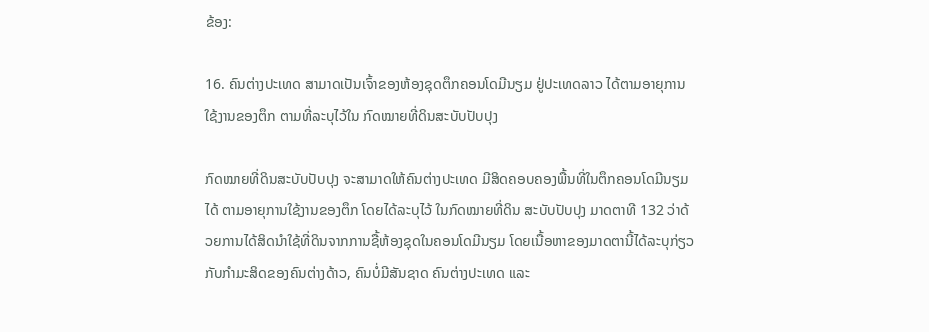ຂ້ອງ:

16. ຄົນຕ່າງປະເທດ ສາມາດເປັນເຈົ້າຂອງຫ້ອງຊຸດຕຶກຄອນໂດມີນຽມ ຢູ່ປະເທດລາວ ໄດ້ຕາມອາຍຸການໃຊ້ງານຂອງຕຶກ ຕາມທີ່ລະບຸໄວ້ໃນ ກົດໝາຍທີ່ດິນສະບັບປັບປຸງ

ກົດໝາຍທີ່ດິນສະບັບປັບປຸງ ຈະສາມາດໃຫ້ຄົນຕ່າງປະເທດ ມີສິດຄອບຄອງພື້ນທີ່ໃນຕຶກຄອນໂດມີນຽມໄດ້ ຕາມອາຍຸການໃຊ້ງານຂອງຕຶກ ໂດຍໄດ້ລະບຸໄວ້ ໃນກົດໝາຍທີ່ດິນ ສະບັບປັບປຸງ ມາດຕາທີ 132 ວ່າດ້ວຍການໄດ້ສິດນໍາໃຊ້ທີ່ດິນຈາກການຊື້ຫ້ອງຊຸດໃນຄອນໂດມີນຽມ ໂດຍເນື້ອຫາຂອງມາດຕານີ້ໄດ້ລະບຸກ່ຽວກັບກໍາມະສິດຂອງຄົນຕ່າງດ້າວ, ຄົນບໍ່ມີສັນຊາດ ຄົນຕ່າງປະເທດ ແລະ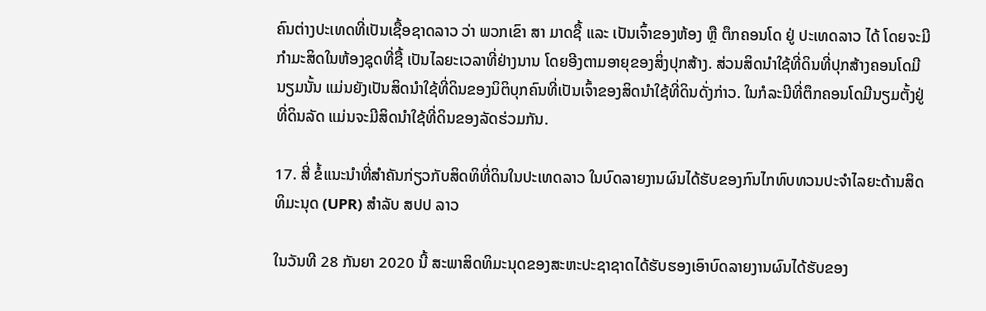ຄົນຕ່າງປະເທດທີ່ເປັນເຊື້ອຊາດລາວ ວ່າ ພວກເຂົາ ສາ ມາດຊື້ ແລະ ເປັນເຈົ້າຂອງຫ້ອງ ຫຼື ຕຶກຄອນໂດ ຢູ່ ປະເທດລາວ ໄດ້ ໂດຍຈະມີກໍາມະສິດໃນຫ້ອງຊຸດທີ່ຊື້ ເປັນໄລຍະເວລາທີ່ຢ່າງນານ ໂດຍອີງຕາມອາຍຸຂອງສິ່ງປຸກສ້າງ. ສ່ວນສິດນໍາໃຊ້ທີ່ດິນທີ່ປຸກສ້າງຄອນໂດມີນຽມນັ້ນ ແມ່ນຍັງເປັນສິດນໍາໃຊ້ທີ່ດິນຂອງນິຕິບຸກຄົນທີ່ເປັນເຈົ້າຂອງສິດນໍາໃຊ້ທີ່ດິນດັ່ງກ່າວ. ໃນກໍລະນີທີ່ຕຶກຄອນໂດມີນຽມຕັ້ງຢູ່ທີ່ດິນລັດ ແມ່ນຈະມີສິດນໍາໃຊ້ທີ່ດິນຂອງລັດຮ່ວມກັນ.

17. ສີ່ ຂໍ້ແນະນໍາທີ່ສຳຄັນກ່ຽວກັບສິດທິທີ່ດິນໃນປະເທດລາວ ໃນບົດລາຍງານຜົນໄດ້ຮັບຂອງກົນໄກທົບທວນປະຈໍາໄລຍະດ້ານສິດທິມະນຸດ (UPR) ສໍາລັບ ສປປ ລາວ

ໃນວັນທີ 28 ກັນຍາ 2020 ນີ້ ສະພາສິດທິມະນຸດຂອງສະຫະປະຊາຊາດໄດ້ຮັບຮອງເອົາບົດລາຍງານຜົນໄດ້ຮັບຂອງ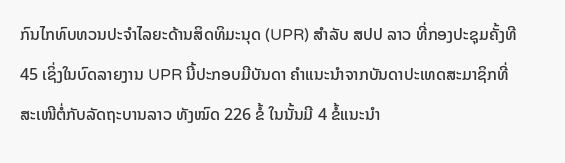ກົນໄກທົບທວນປະຈໍາໄລຍະດ້ານສິດທິມະນຸດ (UPR) ສໍາລັບ ສປປ ລາວ ທີ່ກອງປະຊຸມຄັ້ງທີ 45 ເຊິ່ງໃນບົດລາຍງານ UPR ນີ້ປະກອບມີບັນດາ ຄໍາແນະນໍາຈາກບັນດາປະເທດສະມາຊິກທີ່ສະເໜີຕໍ່ກັບລັດຖະບານລາວ ທັງໝົດ 226 ຂໍ້ ໃນນັ້ນມີ 4 ຂໍ້ແນະນໍາ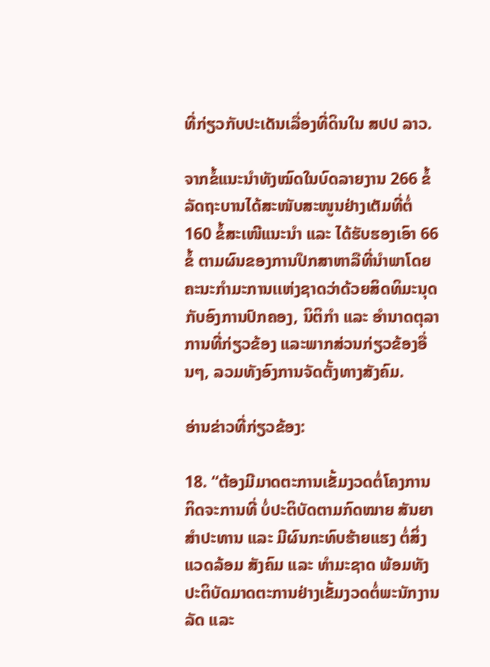ທີ່ກ່ຽວກັບປະເດັນເລື່ອງທີ່ດິນໃນ ສປປ ລາວ.

ຈາກຂໍ້ແນະນໍາທັງໝົດໃນບົດລາຍງານ 266 ຂໍ້ ລັດຖະບານໄດ້ສະໜັບສະໜູນຢ່າງເຕັມທີ່ຕໍ່ 160 ຂໍ້ສະເໜີແນະນຳ ແລະ ໄດ້ຮັບຮອງເອົາ 66 ຂໍ້ ຕາມຜົນຂອງການປຶກສາຫາລືທີ່ນຳພາໂດຍຄະນະກຳມະການເເຫ່ງຊາດວ່າດ້ວຍສິດທິມະນຸດກັບອົງການປົກຄອງ, ນິຕິກຳ ແລະ ອຳນາດຕຸລາການທີ່ກ່ຽວຂ້ອງ ແລະພາກສ່ວນກ່ຽວຂ້ອງອື່ນໆ, ລວມທັງອົງການຈັດຕັ້ງທາງສັງຄົມ.

ອ່ານຂ່າວທີ່ກ່ຽວຂ້ອງ:

18. “ຕ້ອງມີມາດຕະການເຂັ້ມງວດຕໍ່ໂຄງການ ກິດຈະການທີ່ ບໍ່ປະຕິບັດຕາມກົດໝາຍ ສັນຍາ ສໍາປະທານ ແລະ ມີຜົນກະທົບຮ້າຍແຮງ ຕໍ່ສິ່ງແວດລ້ອມ ສັງຄົມ ແລະ ທໍາມະຊາດ ພ້ອມທັງປະຕິບັດມາດຕະການຢ່າງເຂັ້ມງວດຕໍ່ພະນັກງານລັດ ແລະ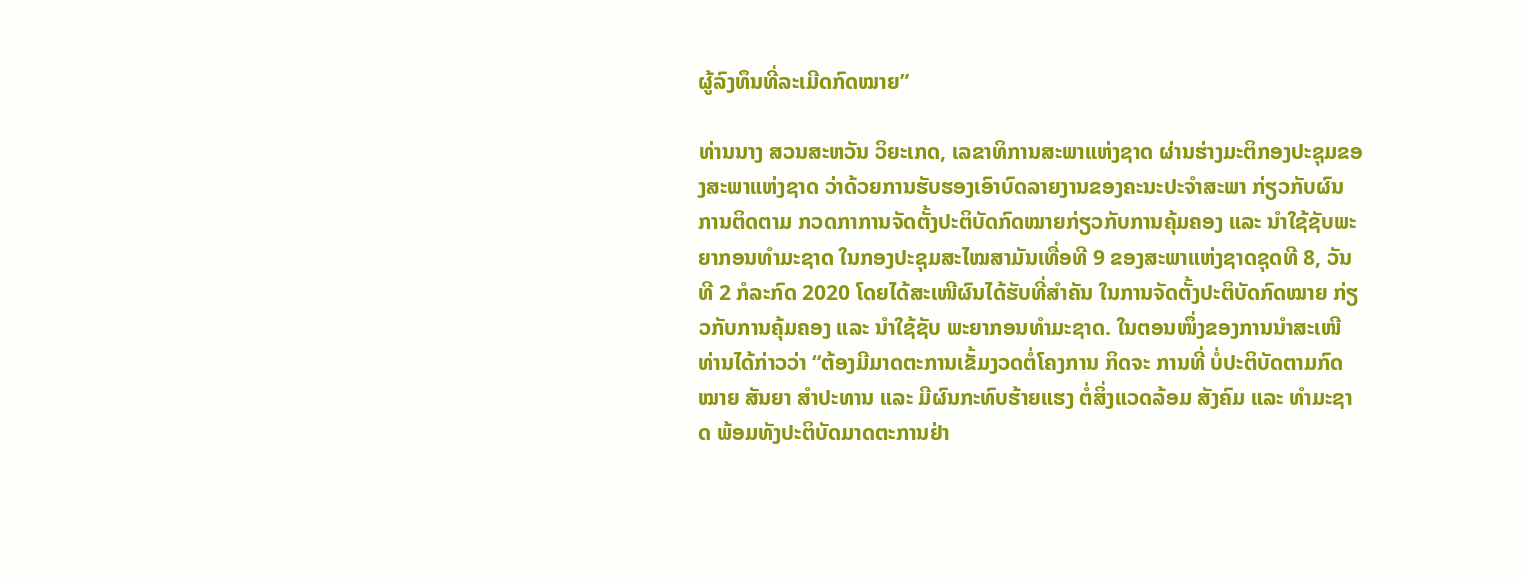ຜູ້ລົງທຶນທີ່ລະເມີດກົດໝາຍ”

ທ່ານນາງ ສວນສະຫວັນ ວິຍະເກດ, ເລຂາທິການສະພາແຫ່ງຊາດ ຜ່ານຮ່າງມະຕິກອງປະຊຸມຂອງສະພາແຫ່ງຊາດ ວ່າດ້ວຍການຮັບຮອງເອົາບົດລາຍງານຂອງຄະນະປະຈໍາສະພາ ກ່ຽວກັບຜົນການຕິດຕາມ ກວດກາການຈັດຕັ້ງປະຕິບັດກົດໝາຍກ່ຽວກັບການຄຸ້ມຄອງ ແລະ ນໍາໃຊ້ຊັບພະຍາກອນທໍາມະຊາດ ໃນກອງປະຊຸມສະໄໝສາມັນເທື່ອທີ 9 ຂອງສະພາແຫ່ງຊາດຊຸດທີ 8, ວັນທີ 2 ກໍລະກົດ 2020 ໂດຍໄດ້ສະເໜີຜົນໄດ້ຮັບທີ່ສໍາຄັນ ໃນການຈັດຕັ້ງປະຕິບັດກົດໝາຍ ກ່ຽວກັບການຄຸ້ມຄອງ ແລະ ນໍາໃຊ້ຊັບ ພະຍາກອນທໍາມະຊາດ. ໃນຕອນໜຶ່ງຂອງການນໍາສະເໜີ ທ່ານໄດ້ກ່າວວ່າ “ຕ້ອງມີມາດຕະການເຂັ້ມງວດຕໍ່ໂຄງການ ກິດຈະ ການທີ່ ບໍ່ປະຕິບັດຕາມກົດໝາຍ ສັນຍາ ສໍາປະທານ ແລະ ມີຜົນກະທົບຮ້າຍແຮງ ຕໍ່ສິ່ງແວດລ້ອມ ສັງຄົມ ແລະ ທໍາມະຊາດ ພ້ອມທັງປະຕິບັດມາດຕະການຢ່າ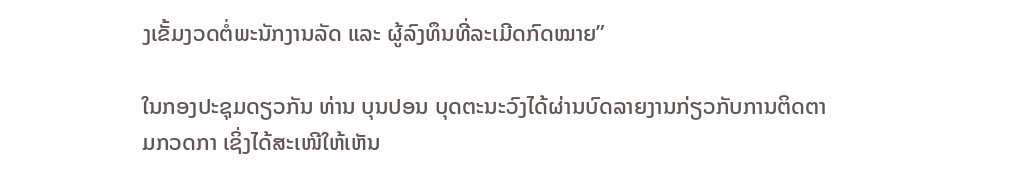ງເຂັ້ມງວດຕໍ່ພະນັກງານລັດ ແລະ ຜູ້ລົງທຶນທີ່ລະເມີດກົດໝາຍ”

ໃນກອງປະຊຸມດຽວກັນ ທ່ານ ບຸນປອນ ບຸດຕະນະວົງໄດ້ຜ່ານບົດລາຍງານກ່ຽວກັບການຕິດຕາມກວດກາ ເຊິ່ງໄດ້ສະເໜີໃຫ້ເຫັນ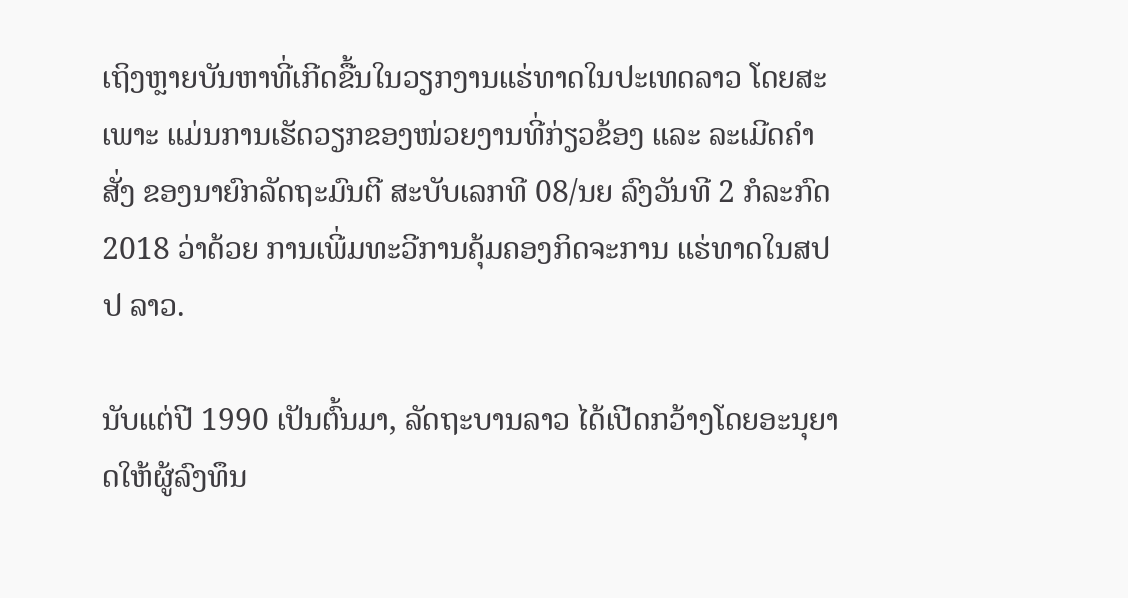ເຖິງຫຼາຍບັນຫາທີ່ເກີດຂື້ນໃນວຽກງານແຮ່ທາດໃນປະເທດລາວ ໂດຍສະເພາະ ແມ່ນການເຮັດວຽກຂອງໜ່ວຍງານທີ່ກ່ຽວຂ້ອງ ແລະ ລະເມີດຄໍາສັ່ງ ຂອງນາຍົກລັດຖະມົນຕີ ສະບັບເລກທີ 08/ນຍ ລົງວັນທີ 2 ກໍລະກົດ 2018 ວ່າດ້ວຍ ການເພີ່ມທະວີການຄຸ້ມຄອງກິດຈະການ ແຮ່ທາດໃນສປປ ລາວ.

ນັບແຕ່ປີ 1990 ເປັນຕົ້ນມາ, ລັດຖະບານລາວ ໄດ້ເປີດກວ້າງໂດຍອະນຸຍາດໃຫ້ຜູ້ລົງທຶນ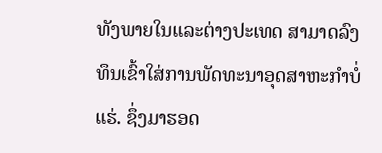ທັງພາຍໃນແລະຕ່າງປະເທດ ສາມາດລົງທຶນເຂົ້າໃສ່ການພັດທະນາອຸດສາຫະກຳບໍ່ແຮ່. ຊຶ່ງມາຮອດ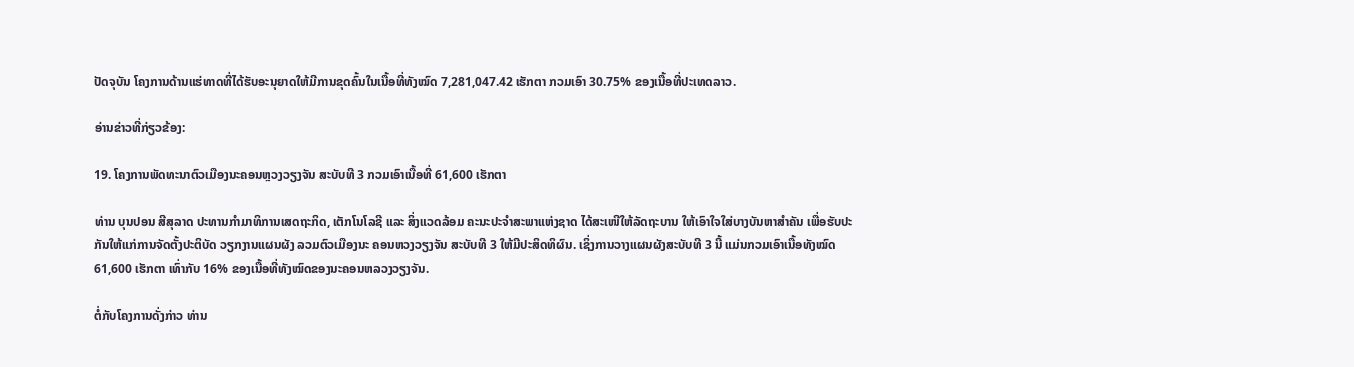ປັດຈຸບັນ ໂຄງການດ້ານແຮ່ທາດທີ່ໄດ້ຮັບອະນຸຍາດໃຫ້ມີການຂຸດຄົ້ນໃນເນື້ອທີ່ທັງໝົດ 7,281,047.42 ເຮັກຕາ ກວມເອົາ 30.75% ຂອງເນື້ອທີ່ປະເທດລາວ.

ອ່ານຂ່າວທີ່ກ່ຽວຂ້ອງ:

19. ໂຄງການພັດທະນາຕົວເມືອງນະຄອນຫຼວງວຽງຈັນ ສະບັບທີ 3 ກວມເອົາເນື້ອທີ່ 61,600 ເຮັກຕາ

ທ່ານ ບຸນປອນ ສີສຸລາດ ປະທານກຳມາທິການເສດຖະກິດ, ເຕັກໂນໂລຊີ ແລະ ສິ່ງແວດລ້ອມ ຄະນະປະຈໍາສະພາແຫ່ງຊາດ ໄດ້ສະເໜີໃຫ້ລັດຖະບານ ໃຫ້ເອົາໃຈໃສ່ບາງບັນຫາສຳຄັນ ເພື່ອຮັບປະກັນໃຫ້ແກ່ການຈັດຕັ້ງປະຕິບັດ ວຽກງານແຜນຜັງ ລວມຕົວເມືອງນະ ຄອນຫວງວຽງຈັນ ສະບັບທີ 3 ໃຫ້ມີປະສິດທິຜົນ. ເຊິ່ງການວາງແຜນຜັງສະບັບທີ 3 ນີ້ ແມ່ນກວມເອົາເນື້ອທັງໝົດ 61,600 ເຮັກຕາ ເທົ່າກັບ 16% ຂອງເນື້ອທີ່ທັງໝົດຂອງນະຄອນຫລວງວຽງຈັນ.

ຕໍ່ກັບໂຄງການດັ່ງກ່າວ ທ່ານ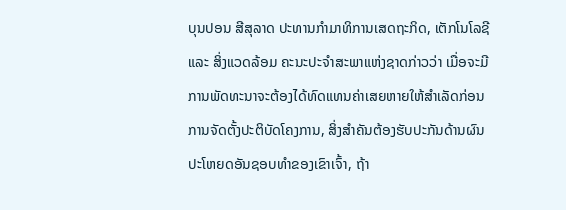ບຸນປອນ ສີສຸລາດ ປະທານກຳມາທິການເສດຖະກິດ, ເຕັກໂນໂລຊີ ແລະ ສິ່ງແວດລ້ອມ ຄະນະປະຈໍາສະພາແຫ່ງຊາດກ່າວວ່າ ເມື່ອຈະມີການພັດທະນາຈະຕ້ອງໄດ້ທົດແທນຄ່າເສຍຫາຍໃຫ້ສຳເລັດກ່ອນການຈັດຕັ້ງປະຕິບັດໂຄງການ, ສິ່ງສໍາຄັນຕ້ອງຮັບປະກັນດ້ານຜົນປະໂຫຍດອັນຊອບທໍາຂອງເຂົາເຈົ້າ, ຖ້າ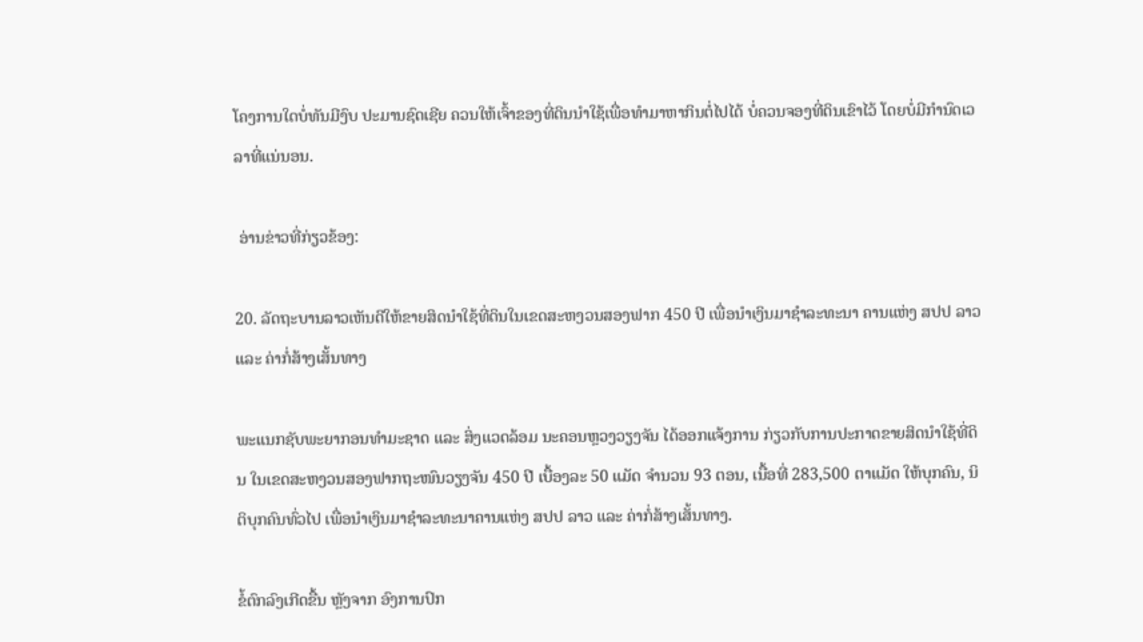ໂຄງການໃດບໍ່ທັນມີງົບ ປະມານຊົດເຊີຍ ຄວນໃຫ້ເຈົ້າຂອງທີ່ດິນນຳໃຊ້ເພື່ອທຳມາຫາກິນຕໍ່ໄປໄດ້ ບໍ່ຄວນຈອງທີ່ດິນເຂົາໄວ້ ໂດຍບໍ່ມີກຳນົດເວລາທີ່ແນ່ນອນ.

 ອ່ານຂ່າວທີ່ກ່ຽວຂ້ອງ:

20. ລັດຖະບານລາວເຫັນດີໃຫ້ຂາຍສິດນໍາໃຊ້ທີ່ດິນໃນເຂດສະຫງວນສອງຟາກ 450 ປີ ເພື່ອນຳເງິນມາຊຳລະທະນາ ຄານແຫ່ງ ສປປ ລາວ ແລະ ຄ່າກໍ່ສ້າງເສັ້ນທາງ

ພະແນກຊັບພະຍາກອນທຳມະຊາດ ແລະ ສິ່ງແວດລ້ອມ ນະຄອນຫຼວງວຽງຈັນ ໄດ້ອອກແຈ້ງການ ກ່ຽວກັບການປະກາດຂາຍສິດນຳໃຊ້ທີ່ດິນ ໃນເຂດສະຫງວນສອງຟາກຖະໜົນວຽງຈັນ 450 ປີ ເບື້ອງລະ 50 ແມັດ ຈຳນວນ 93 ຕອນ, ເນື້ອທີ່ 283,500 ຕາແມັດ ໃຫ້ບຸກຄົນ, ນິຕິບຸກຄົນທົ່ວໄປ ເພື່ອນຳເງິນມາຊຳລະທະນາຄານແຫ່ງ ສປປ ລາວ ແລະ ຄ່າກໍ່ສ້າງເສັ້ນທາງ.

ຂໍ້ຕົກລົງເກີດຂື້ນ ຫຼັງຈາກ ອົງການປົກ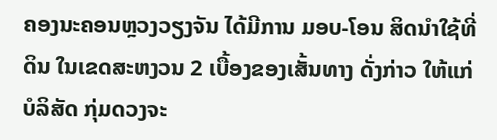ຄອງນະຄອນຫຼວງວຽງຈັນ ໄດ້ມີການ ມອບ-ໂອນ ສິດນໍາໃຊ້ທີ່ດິນ ໃນເຂດສະຫງວນ 2 ເບື້ອງຂອງເສັ້ນທາງ ດັ່ງກ່າວ ໃຫ້ແກ່ ບໍລິສັດ ກຸ່ມດວງຈະ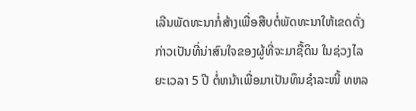ເລີນພັດທະນາກໍ່ສ້າງເພື່ອສືບຕໍ່ພັດທະນາໃຫ້ເຂດດັ່ງກ່າວເປັນທີ່ນ່າສົນໃຈຂອງຜູ້ທີ່ຈະມາຊື້ດິນ ໃນຊ່ວງໄລຍະເວລາ 5 ປີ ຕໍ່ຫນ້າເພື່ອມາເປັນທຶນຊໍາລະໜີ້ ທຫລ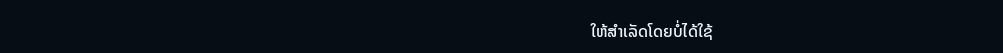ໃຫ້ສໍາເລັດໂດຍບໍ່ໄດ້ໃຊ້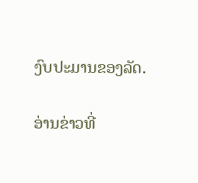ງົບປະມານຂອງລັດ.

ອ່ານຂ່າວທີ່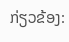ກ່ຽວຂ້ອງ: